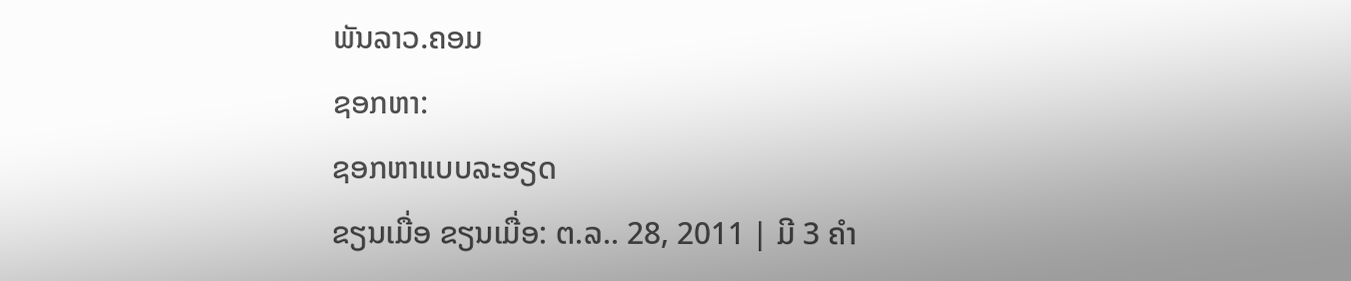ພັນລາວ.ຄອມ
ຊອກຫາ:
ຊອກຫາແບບລະອຽດ
ຂຽນເມື່ອ ຂຽນເມື່ອ: ຕ.ລ.. 28, 2011 | ມີ 3 ຄຳ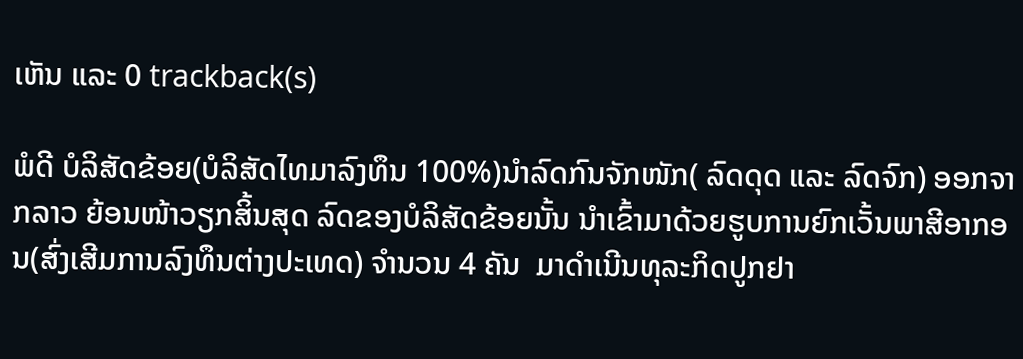ເຫັນ ແລະ 0 trackback(s)

ພໍດີ ບໍລິສັດຂ້ອຍ(ບໍລິສັດໄທມາລົງທຶນ 100%)ນຳລົດກົນຈັກໜັກ( ລົດດຸດ ແລະ ລົດຈົກ) ອອກຈາກລາວ ຍ້ອນໜ້າວຽກສິ້ນສຸດ ລົດຂອງບໍລິສັດຂ້ອຍນັ້ນ ນຳເຂົ້າມາດ້ວຍຮູບການຍົກເວັ້ນພາສີອາກອນ(ສົ່ງເສີມການລົງທຶນຕ່າງປະເທດ) ຈຳນວນ 4 ຄັນ  ມາດຳເນີນທຸລະກິດປູກຢາ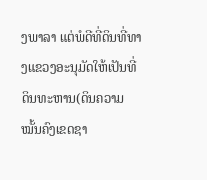ງພາລາ ແຕ່ພໍດີທີ່ດິນທີ່ທາງແຂວງອະນຸມັດໃຫ້ເປັນທີ່ດິນທະຫານ(ດິນຄວາມໝັ້ນຄົງເຂດຊາ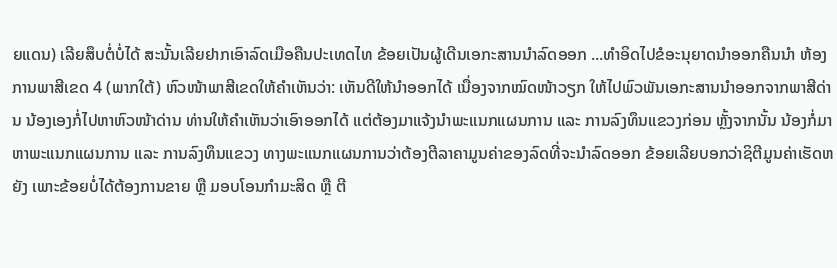ຍແດນ) ເລີຍສຶບຕໍ່ບໍ່ໄດ້ ສະນັ້ນເລີຍຢາກເອົາລົດເມືອຄືນປະເທດໄທ ຂ້ອຍເປັນຜູ້ເດີນເອກະສານນຳລົດອອກ ...ທຳອິດໄປຂໍອະນຸຍາດນຳອອກຄືນນຳ ຫ້ອງການພາສີເຂດ 4 (ພາກໃຕ້) ຫົວໜ້າພາສີເຂດໃຫ້ຄຳເຫັນວ່າ: ເຫັນດີໃຫ້ນຳອອກໄດ້ ເນື່ອງຈາກໝົດໜ້າວຽກ ໃຫ້ໄປພົວພັນເອກະສານນຳອອກຈາກພາສີດ່ານ ນ້ອງເອງກໍ່ໄປຫາຫົວໜ້າດ່ານ ທ່ານໃຫ້ຄຳເຫັນວ່າເອົາອອກໄດ້ ແຕ່ຕ້ອງມາແຈ້ງນຳພະແນກແຜນການ ແລະ ການລົງທຶນແຂວງກ່ອນ ຫຼັ້ງຈາກນັ້ນ ນ້ອງກໍ່ມາຫາພະແນກແຜນການ ແລະ ການລົງທຶນແຂວງ ທາງພະແນກແຜນການວ່າຕ້ອງຕີລາຄາມູນຄ່າຂອງລົດທີ່ຈະນຳລົດອອກ ຂ້ອຍເລີຍບອກວ່າຊິຕີມູນຄ່າເຮັດຫຍັງ ເພາະຂ້ອຍບໍ່ໄດ້ຕ້ອງການຂາຍ ຫຼື ມອບໂອນກຳມະສິດ ຫຼື ຕີ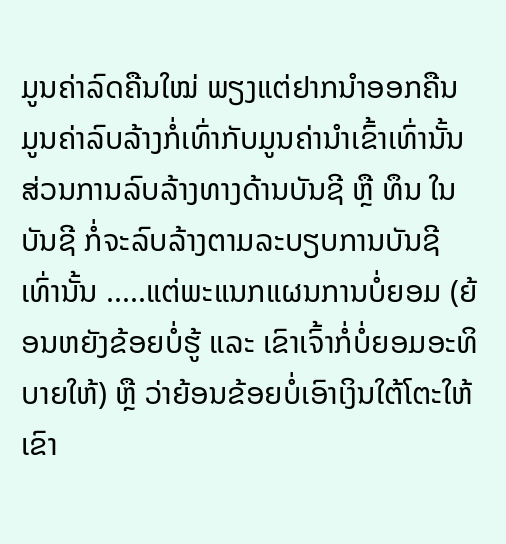ມູນຄ່າລົດຄືນໃໝ່ ພຽງແຕ່ຢາກນຳອອກຄືນ ມູນຄ່າລົບລ້າງກໍ່ເທົ່າກັບມູນຄ່ານຳເຂົ້າເທົ່ານັ້ນ ສ່ວນການລົບລ້າງທາງດ້ານບັນຊີ ຫຼື ທຶນ ໃນບັນຊີ ກໍ່ຈະລົບລ້າງຕາມລະບຽບການບັນຊີ ເທົ່ານັ້ນ .....ແຕ່ພະແນກແຜນການບໍ່ຍອມ (ຍ້ອນຫຍັງຂ້ອຍບໍ່ຮູ້ ແລະ ເຂົາເຈົ້າກໍ່ບໍ່ຍອມອະທິບາຍໃຫ້) ຫຼື ວ່າຍ້ອນຂ້ອຍບໍ່ເອົາເງິນໃຕ້ໂຕະໃຫ້ເຂົາ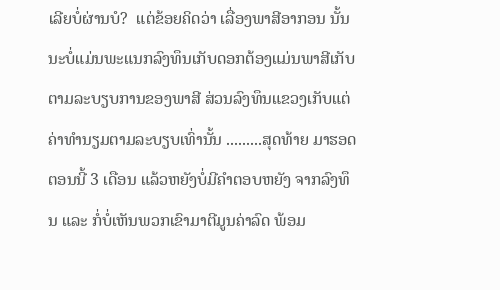ເລີຍບໍ່ຜ່ານບໍ?  ແຕ່ຂ້ອຍຄິດວ່າ ເລື່ອງພາສີອາກອນ ນັ້ນນະບໍ່ແມ່ນພະແນກລົງທຶນເກັບດອກຕ້ອງແມ່ນພາສີເກັບຕາມລະບຽບການຂອງພາສີ ສ່ວນລົງທຶນແຂວງເກັບແຕ່ຄ່າທຳນຽມຕາມລະບຽບເທົ່ານັ້ນ .........ສຸດທ້າຍ ມາຮອດຕອນນີ້ 3 ເດືອນ ແລ້ວຫຍັງບໍ່ມີຄຳຕອບຫຍັງ ຈາກລົງທຶນ ແລະ ກໍ່ບໍ່ເຫັນພວກເຂົາມາຕີມູນຄ່າລົດ ພ້ອມ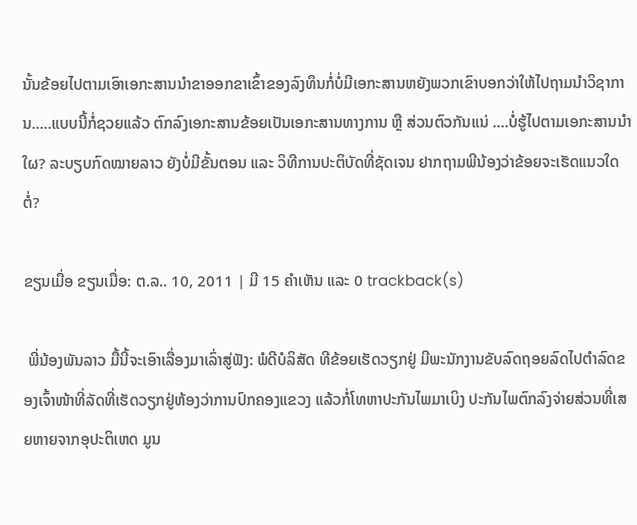ນັ້ນຂ້ອຍໄປຕາມເອົາເອກະສານນຳຂາອອກຂາເຂົ້າຂອງລົງທຶນກໍ່ບໍ່ມີເອກະສານຫຍັງພວກເຂົາບອກວ່າໃຫ້ໄປຖາມນຳວິຊາການ.....ແບບນີ້ກໍ່ຊວຍແລ້ວ ຕົກລົງເອກະສານຂ້ອຍເປັນເອກະສານທາງການ ຫຼື ສ່ວນຕົວກັນແນ່ ....ບໍ່ຮູ້ໄປຕາມເອກະສານນຳໃຜ? ລະບຽບກົດໝາຍລາວ ຍັງບໍ່ມີຂັ້ນຕອນ ແລະ ວິທີການປະຕິບັດທີ່ຊັດເຈນ ຢາກຖາມພີນ້ອງວ່າຂ້ອຍຈະເຮັດແນວໃດຕໍ່?

ຂຽນເມື່ອ ຂຽນເມື່ອ: ຕ.ລ.. 10, 2011 | ມີ 15 ຄຳເຫັນ ແລະ 0 trackback(s)

 ພີ່ນ້ອງພັນລາວ ມື້ນີ້ຈະເອົາເລື່ອງມາເລົ່າສູ່ຟັງ: ພໍດີບໍລິສັດ ທີຂ້ອຍເຮັດວຽກຢູ່ ມີພະນັກງານຂັບລົດຖອຍລົດໄປຕຳລົດຂອງເຈົ້າໜ້າທີ່ລັດທີ່ເຮັດວຽກຢູ່ຫ້ອງວ່າການປົກຄອງແຂວງ ແລ້ວກໍ່ໂທຫາປະກັນໄພມາເບິງ ປະກັນໄພຕົກລົງຈ່າຍສ່ວນທີ່ເສຍຫາຍຈາກອຸປະຕິເຫດ ມູນ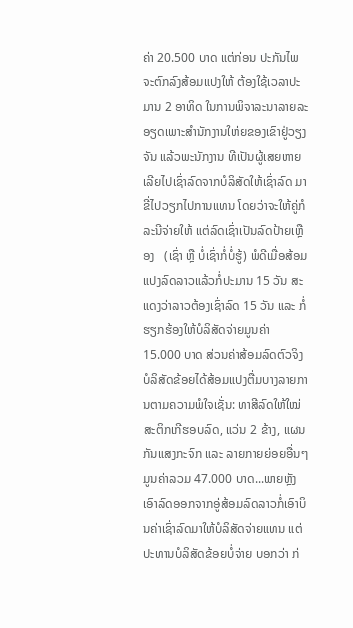ຄ່າ 20.500 ບາດ ແຕ່ກ່ອນ ປະກັນໄພຈະຕົກລົງສ້ອມແປງໃຫ້ ຕ້ອງໃຊ້ເວລາປະມານ 2 ອາທິດ ໃນການພິຈາລະນາລາຍລະອຽດເພາະສຳນັກງານໃຫ່ຍຂອງເຂົາຢູ່ວຽງຈັນ ແລ້ວພະນັກງານ ທີເປັນຜູ້ເສຍຫາຍ ເລີຍໄປເຊົ່າລົດຈາກບໍລິສັດໃຫ້ເຊົ່າລົດ ມາຂີ່ໄປວຽກໄປການແທນ ໂດຍວ່າຈະໃຫ້ຄູ່ກໍລະນີຈ່າຍໃຫ້ ແຕ່ລົດເຊົ່າເປັນລົດປ້າຍເຫຼືອງ   (ເຊົ່າ ຫຼື ບໍ່ເຊົ່າກໍ່ບໍ່ຮູ້) ພໍດີເມື່ອສ້ອມແປງລົດລາວແລ້ວກໍ່ປະມານ 15 ວັນ ສະແດງວ່າລາວຕ້ອງເຊົ່າລົດ 15 ວັນ ແລະ ກໍ່ຮຽກຮ້ອງໃຫ້ບໍລິສັດຈ່າຍມູນຄ່າ  15.000 ບາດ ສ່ວນຄ່າສ້ອມລົດຕົວຈິງບໍລິສັດຂ້ອຍໄດ້ສ້ອມແປງຕື່ມບາງລາຍການຕາມຄວາມພໍໃຈເຊັ່ນ: ທາສີລົດໃຫ້ໃໝ່ ສະຕິກເກີຮອບລົດ, ແວ່ນ 2 ຂ້າງ, ແຜນກັນແສງກະຈົກ ແລະ ລາຍກາຍຍ່ອຍອື່ນໆ ມູນຄ່າລວມ 47.000 ບາດ...ພາຍຫຼັງເອົາລົດອອກຈາກອູ່ສ້ອມລົດລາວກໍ່ເອົາບິນຄ່າເຊົ່າລົດມາໃຫ້ບໍລິສັດຈ່າຍແທນ ແຕ່ປະທານບໍລິສັດຂ້ອຍບໍ່ຈ່າຍ ບອກວ່າ ກ່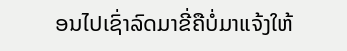ອນໄປເຊົ່າລົດມາຂີ່ຄືບໍ່ມາແຈ້ງໃຫ້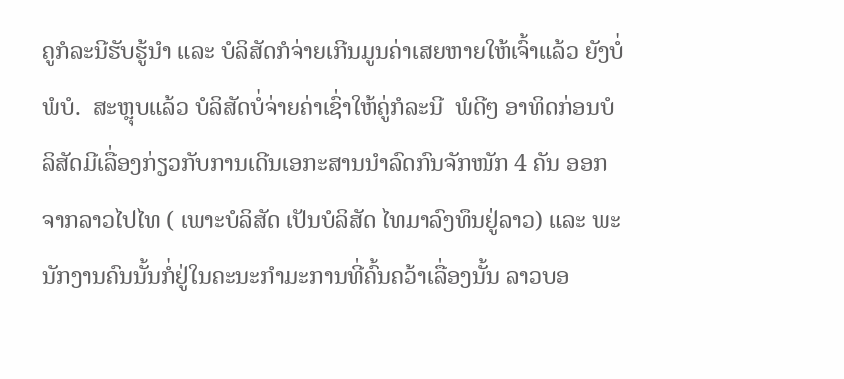ຄູກໍລະນີຮັບຮູ້ນຳ ແລະ ບໍລິສັດກໍຈ່າຍເກີນມູນຄ່າເສຍຫາຍໃຫ້ເຈົ້າແລ້ວ ຍັງບໍ່ພໍບໍ.  ສະຫຼຸບແລ້ວ ບໍລິສັດບໍ່ຈ່າຍຄ່າເຊົ່າໃຫ້ຄູ່ກໍລະນີ  ພໍດີໆ ອາທິດກ່ອນບໍລິສັດມີເລື່ອງກ່ຽວກັບການເດີນເອກະສານນຳລົດກົນຈັກໜັກ 4 ຄັນ ອອກຈາກລາວໄປໄທ ( ເພາະບໍລິສັດ ເປັນບໍລິສັດ ໄທມາລົງທຶນຢູ່ລາວ) ແລະ ພະນັກງານຄົນນັ້ນກໍ່ຢູ່ໃນຄະນະກຳມະການທີ່ຄົ້ນຄວ້າເລື່ອງນັ້ນ ລາວບອ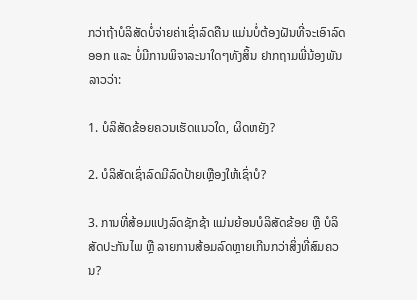ກວ່າຖ້າບໍລິສັດບໍ່ຈ່າຍຄ່າເຊົ່າລົດຄືນ ແມ່ນບໍ່ຕ້ອງຝັນທີ່ຈະເອົາລົດອອກ ແລະ ບໍ່ມີການພິຈາລະນາໃດໆທັງສິ້ນ ຢາກຖາມພີ່ນ້ອງພັນລາວວ່າ:

1. ບໍລິສັດຂ້ອຍຄວນເຮັດແນວໃດ, ຜິດຫຍັງ?

2. ບໍລິສັດເຊົ່າລົດມີລົດປ້າຍເຫຼືອງໃຫ້ເຊົ່າບໍ?

3. ການທີ່ສ້ອມແປງລົດຊັກຊ້າ ແມ່ນຍ້ອນບໍລິສັດຂ້ອຍ ຫຼື ບໍລິສັດປະກັນໄພ ຫຼື ລາຍການສ້ອມລົດຫຼາຍເກີນກວ່າສິ່ງທີ່ສົມຄວນ?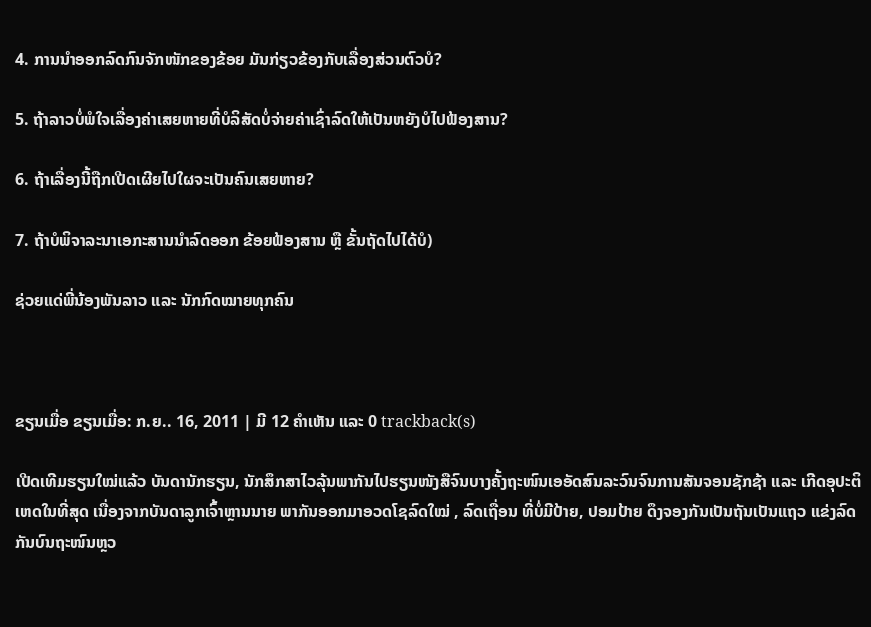4. ການນຳອອກລົດກົນຈັກໜັກຂອງຂ້ອຍ ມັນກ່ຽວຂ້ອງກັບເລື່ອງສ່ວນຕົວບໍ?

5. ຖ້າລາວບໍ່ພໍໃຈເລື່ອງຄ່າເສຍຫາຍທີ່ບໍລິສັດບໍ່ຈ່າຍຄ່າເຊົ່າລົດໃຫ້ເປັນຫຍັງບໍໄປຟ້ອງສານ?

6. ຖ້າເລື່ອງນີ້ຖືກເປີດເຜີຍໄປໃຜຈະເປັນຄົນເສຍຫາຍ?

7. ຖ້າບໍພິຈາລະນາເອກະສານນຳລົດອອກ ຂ້ອຍຟ້ອງສານ ຫຼື ຂັ້ນຖັດໄປໄດ້ບໍ)

ຊ່ວຍແດ່ພີ່ນ້ອງພັນລາວ ແລະ ນັກກົດໝາຍທຸກຄົນ



ຂຽນເມື່ອ ຂຽນເມື່ອ: ກ.ຍ.. 16, 2011 | ມີ 12 ຄຳເຫັນ ແລະ 0 trackback(s)

ເປີດເທີມຮຽນໃໝ່ແລ້ວ ບັນດານັກຮຽນ, ນັກສຶກສາໄວລຸ້ນພາກັນໄປຮຽນໜັງສືຈົນບາງຄັ້ງຖະໜົນເອອັດສົນລະວົນຈົນການສັນຈອນຊັກຊ້າ ແລະ ເກີດອຸປະຕິເຫດໃນທີ່ສຸດ ເນື່ອງຈາກບັນດາລູກເຈົ້າຫຼານນາຍ ພາກັນອອກມາອວດໂຊລົດໃໝ່ , ລົດເຖື່ອນ ທີ່ບໍ່ມີປ້າຍ, ປອມປ້າຍ ດຶງຈອງກັນເປັນຖັນເປັນແຖວ ແຂ່ງລົດກັນບົນຖະໜົນຫຼວ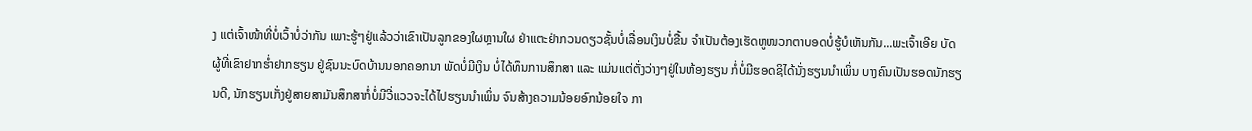ງ ແຕ່ເຈົ້າໜ້າທີ່ບໍ່ເວົ້າບໍ່ວ່າກັນ ເພາະຮູ້ໆຢູ່ແລ້ວວ່າເຂົາເປັນລູກຂອງໃຜຫຼານໃຜ ຢ່າແຕະຢ່າກວນດຽວຊັ້ນບໍ່ເລື່ອນເງິນບໍ່ຂື້ນ ຈຳເປັນຕ້ອງເຮັດຫູໜວກຕາບອດບໍ່ຮູ້ບໍເຫັນກັນ...ພະເຈົ້າເອີຍ ບັດຜູ້ທີ່ເຂົາຢາກຮ່ຳຢາກຮຽນ ຢູ່ຊົນນະບົດບ້ານນອກຄອກນາ ພັດບໍ່ມີເງິນ ບໍ່ໄດ້ທຶນການສຶກສາ ແລະ ແມ່ນແຕ່ຕັ່ງວ່າງໆຢູ່ໃນຫ້ອງຮຽນ ກໍ່ບໍ່ມີຮອດຊິໄດ້ນັ່ງຮຽນນຳເພິ່ນ ບາງຄົນເປັນຮອດນັກຮຽນດີ, ນັກຮຽນເກັ່ງຢູ່ສາຍສາມັນສຶກສາກໍ່ບໍ່ມີວີ່ແວວຈະໄດ້ໄປຮຽນນຳເພິ່ນ ຈົນສ້າງຄວາມນ້ອຍອົກນ້ອຍໃຈ ກາ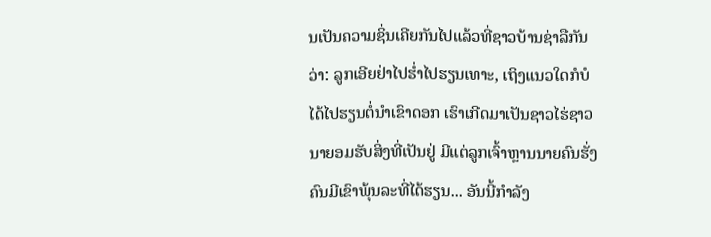ນເປັນຄວາມຊິ່ນເຄີຍກັນໄປແລ້ວທີ່ຊາວບ້ານຊ່າລືກັນວ່າ: ລູກເອີຍຢ່າໄປຮ່ຳໄປຮຽນເທາະ, ເຖິງແນວໃດກໍບໍໄດ້ໄປຮຽນຕໍ່ນຳເຂົາດອກ ເຮົາເກີດມາເປັນຊາວໄຮ່ຊາວນາຍອມຮັບສິ່ງທີ່ເປັນຢູ່ ມີແຕ່ລູກເຈົ້າຫຼານນາຍຄົນຮັ່ງຄົນມີເຂົາພຸ້ນລະທີ່ໄດ້ຮຽນ... ອັນນີ້ກຳລັງ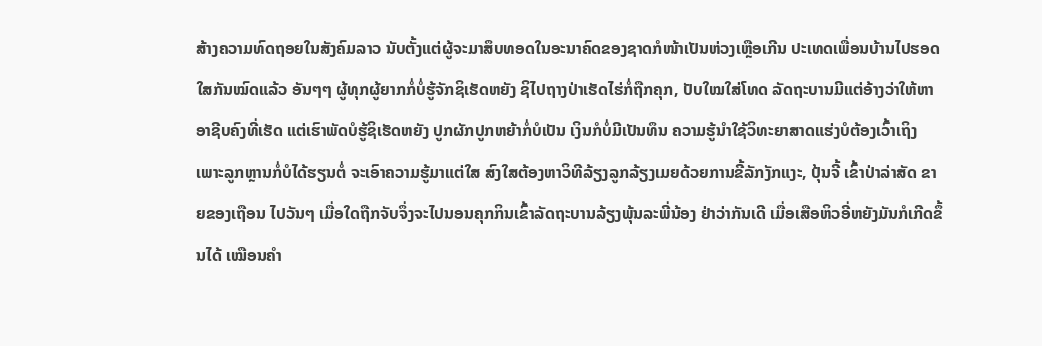ສ້າງຄວາມທົດຖອຍໃນສັງຄົມລາວ ນັບຕັ້ງແຕ່ຜູ້ຈະມາສຶບທອດໃນອະນາຄົດຂອງຊາດກໍໜ້າເປັນຫ່ວງເຫຼືອເກີນ ປະເທດເພື່ອນບ້ານໄປຮອດໃສກັນໝົດແລ້ວ ອັນໆໆ ຜູ້ທຸກຜູ້ຍາກກໍ່ບໍ່ຮູ້ຈັກຊິເຮັດຫຍັງ ຊິໄປຖາງປ່າເຮັດໄຮ່ກໍ່ຖືກຄຸກ, ປັບໃໝໃສ່ໂທດ ລັດຖະບານມີແຕ່ອ້າງວ່າໃຫ້ຫາອາຊີບຄົງທີ່ເຮັດ ແຕ່ເຮົາພັດບໍຮູ້ຊິເຮັດຫຍັງ ປູກຜັກປູກຫຍ້າກໍ່ບໍເປັນ ເງິນກໍບໍ່ມີເປັນທຶນ ຄວາມຮູ້ນຳໃຊ້ວິທະຍາສາດແຮ່ງບໍຕ້ອງເວົ້າເຖິງ ເພາະລູກຫຼານກໍ່ບໍໄດ້ຮຽນຕໍ່ ຈະເອົາຄວາມຮູ້ມາແຕ່ໃສ ສົງໃສຕ້ອງຫາວິທີລ້ຽງລູກລ້ຽງເມຍດ້ວຍການຂີ້ລັກງັກແງະ, ປຸ້ນຈີ້ ເຂົ້າປ່າລ່າສັດ ຂາຍຂອງເຖືອນ ໄປວັນໆ ເມື່ອໃດຖືກຈັບຈຶ່ງຈະໄປນອນຄຸກກິນເຂົ້າລັດຖະບານລ້ຽງພຸ້ນລະພີ່ນ້ອງ ຢ່າວ່າກັນເດີ ເມື່ອເສືອຫິວອີ່ຫຍັງມັນກໍເກີດຂຶ້ນໄດ້ ເໝືອນຄຳ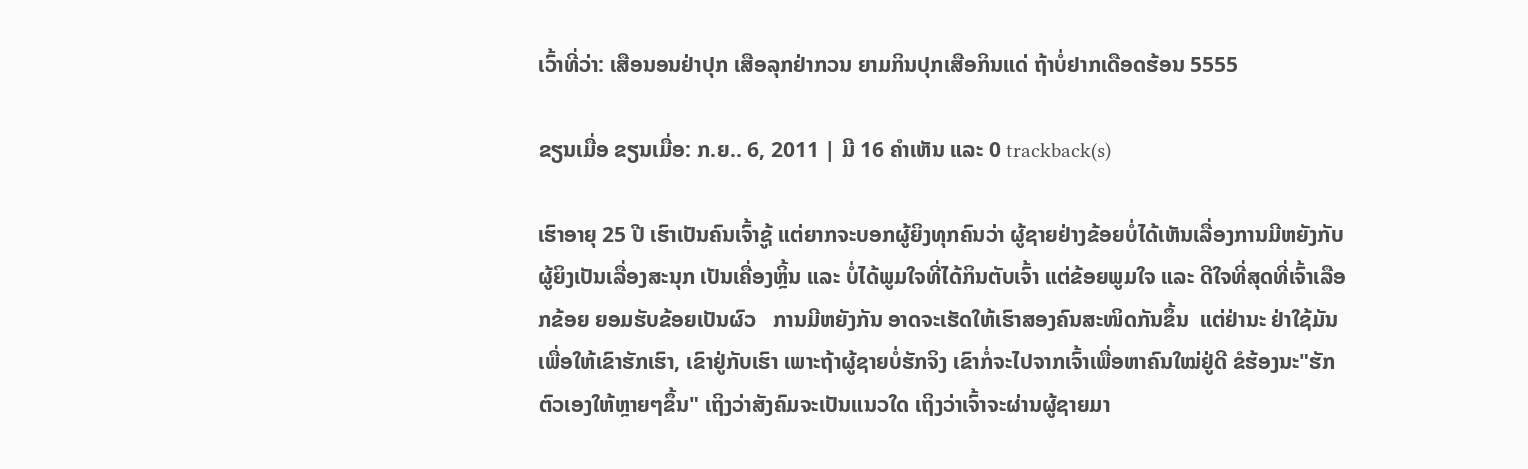ເວົ້າທີ່ວ່າ: ເສືອນອນຢ່າປຸກ ເສືອລຸກຢ່າກວນ ຍາມກິນປຸກເສືອກິນແດ່ ຖ້າບໍ່ຢາກເດືອດຮ້ອນ 5555

ຂຽນເມື່ອ ຂຽນເມື່ອ: ກ.ຍ.. 6, 2011 | ມີ 16 ຄຳເຫັນ ແລະ 0 trackback(s)

ເຮົາອາຍຸ 25 ປີ ເຮົາເປັນຄົນເຈົ້າຊູ້ ແຕ່ຍາກຈະບອກຜູ້ຍິງທຸກຄົນວ່າ ຜູ້ຊາຍຢ່າງຂ້ອຍບໍ່ໄດ້ເຫັນເລື່ອງການມີຫຍັງກັບຜູ້ຍິງເປັນເລື່ອງສະນຸກ ເປັນເຄື່ອງຫຼິ້ນ ແລະ ບໍ່ໄດ້ພູມໃຈທີ່ໄດ້ກິນຕັບເຈົ້າ ແຕ່ຂ້ອຍພູມໃຈ ແລະ ດີໃຈທີ່ສຸດທີ່ເຈົ້າເລືອກຂ້ອຍ ຍອມຮັບຂ້ອຍເປັນຜົວ   ການມີຫຍັງກັນ ອາດຈະເຮັດໃຫ້ເຮົາສອງຄົນສະໜິດກັນຂຶ້ນ  ແຕ່ຢ່ານະ ຢ່າໃຊ້ມັນເພື່ອໃຫ້ເຂົາຮັກເຮົາ, ເຂົາຢູ່ກັບເຮົາ ເພາະຖ້າຜູ້ຊາຍບໍ່ຮັກຈິງ ເຂົາກໍ່ຈະໄປຈາກເຈົ້າເພື່ອຫາຄົນໃໝ່ຢູ່ດີ ຂໍຮ້ອງນະ"ຮັກຕົວເອງໃຫ້ຫຼາຍໆຂຶ້ນ" ເຖິງວ່າສັງຄົມຈະເປັນແນວໃດ ເຖິງວ່າເຈົ້າຈະຜ່ານຜູ້ຊາຍມາ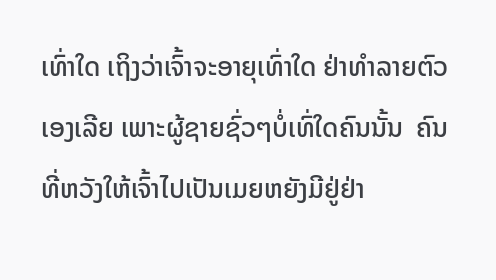ເທົ່າໃດ ເຖິງວ່າເຈົ້າຈະອາຍຸເທົ່າໃດ ຢ່າທຳລາຍຕົວເອງເລີຍ ເພາະຜູ້ຊາຍຊົ່ວໆບໍ່ເທົ່ໃດຄົນນັ້ນ  ຄົນທີ່ຫວັງໃຫ້ເຈົ້າໄປເປັນເມຍຫຍັງມີຢູ່ຢ່າ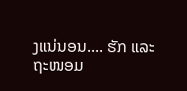ງແນ່ນອນ.... ຮັກ ແລະ ຖະໜອມ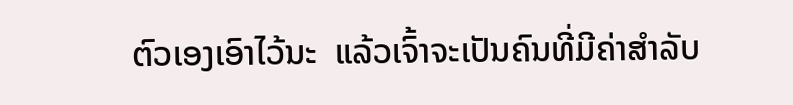ຕົວເອງເອົາໄວ້ນະ  ແລ້ວເຈົ້າຈະເປັນຄົນທີ່ມີຄ່າສຳລັບ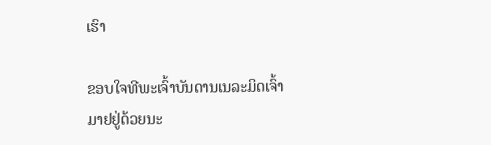ເຮົາ

ຂອບໃຈທີພະເຈົ້າບັນດານເນລະມິດເຈົ້າມາຢຢູ່ດ້ວຍນະ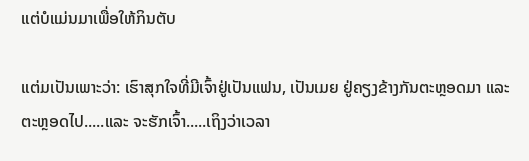ແຕ່ບໍແມ່ນມາເພື່ອໃຫ້ກິນຕັບ

ແຕ່ມເປັນເພາະວ່າ: ເຮົາສຸກໃຈທີ່ມີເຈົ້າຢູ່ເປັນແຟນ, ເປັນເມຍ ຢູ່ຄຽງຂ້າງກັນຕະຫຼອດມາ ແລະ ຕະຫຼອດໄປ.....ແລະ ຈະຮັກເຈົ້າ.....ເຖິງວ່າເວລາ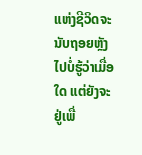ແຫ່ງຊີວິດຈະນັບຖອຍຫຼັງໄປບໍ່ຮູ້ວ່າເມື່ອໃດ ແຕ່ຍັງຈະຢູ່ເພື່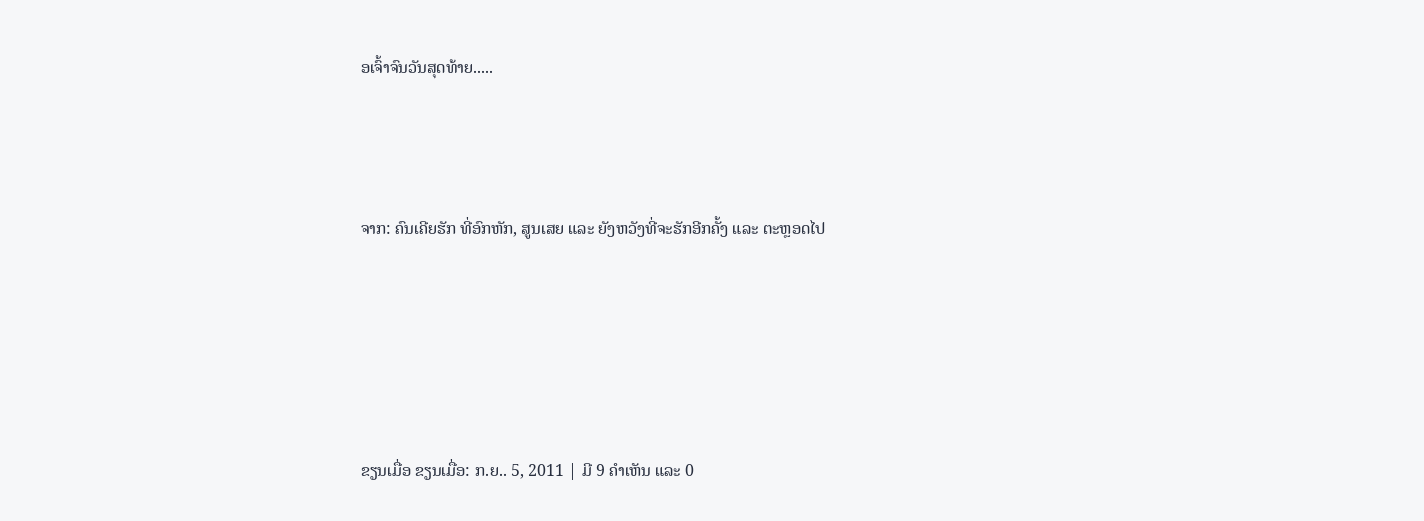ອເຈົ້າຈົນວັນສຸດທ້າຍ.....



ຈາກ: ຄົນເຄີຍຮັກ ທີ່ອົກຫັກ, ສູນເສຍ ແລະ ຍັງຫວັງທີ່ຈະຮັກອີກຄັ້ງ ແລະ ຕະຫຼອດໄປ





ຂຽນເມື່ອ ຂຽນເມື່ອ: ກ.ຍ.. 5, 2011 | ມີ 9 ຄຳເຫັນ ແລະ 0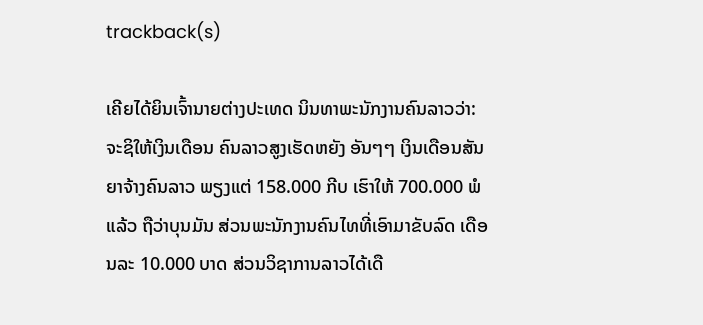trackback(s)

ເຄີຍໄດ້ຍິນເຈົ້ານາຍຕ່າງປະເທດ ນິນທາພະນັກງານຄົນລາວວ່າ: ຈະຊິໃຫ້ເງິນເດືອນ ຄົນລາວສູງເຮັດຫຍັງ ອັນໆໆ ເງິນເດືອນສັນຍາຈ້າງຄົນລາວ ພຽງແຕ່ 158.000 ກີບ ເຮົາໃຫ້ 700.000 ພໍແລ້ວ ຖືວ່າບຸນມັນ ສ່ວນພະນັກງານຄົນໄທທີ່ເອົາມາຂັບລົດ ເດືອນລະ 10.000 ບາດ ສ່ວນວິຊາການລາວໄດ້ເດື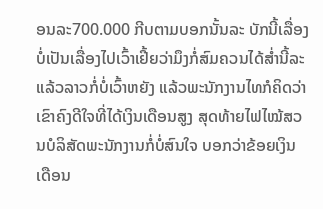ອນລະ700.000 ກີບຕາມບອກນັ້ນລະ ບັກນີ້ເລື່ອງບໍ່ເປັນເລື່ອງໄປເວົ້າເຢີ້ຍວ່າມຶງກໍ່ສົມຄວນໄດ້ສ່ຳນີ້ລະ ແລ້ວລາວກໍ່ບໍ່ເວົ້າຫຍັງ ແລ້ວພະນັກງານໄທກໍຄິດວ່າເຂົາຄົງດີໃຈທີ່ໄດ້ເງິນເດືອນສູງ ສຸດທ້າຍໄຟໄໝ້ສວນບໍລິສັດພະນັກງານກໍ່ບໍ່ສົນໃຈ ບອກວ່າຂ້ອຍເງິນເດືອນ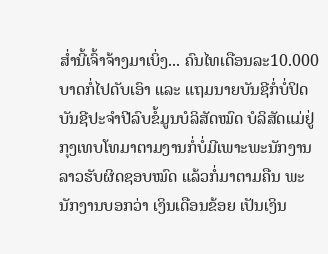ສ່ຳນີ້ເຈົ້າຈ້າງມາເບິ່ງ... ຄົນໄທເດືອນລະ10.000 ບາດກໍ່ໄປດັບເອົາ ແລະ ແຖມນາຍບັນຊີກໍ່ບໍ່ປິດບັນຊີປະຈຳປີລົບຂໍ້ມູນບໍລິສັດໝົດ ບໍລິສັດແມ່ຢູ່ກຸງເທບໂທມາຕາມງານກໍ່ບໍ່ມີເພາະພະນັກງານລາວຮັບຜິດຊອບໝົດ ແລ້ວກໍ່ມາຕາມຄືນ ພະນັກງານບອກວ່າ ເງິນເດືອນຂ້ອຍ ເປັນເງິນ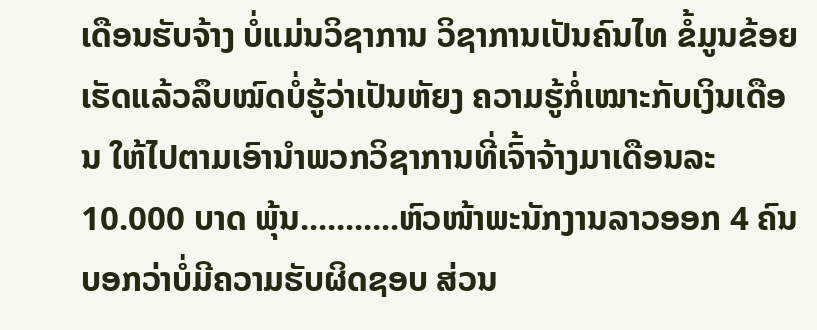ເດືອນຮັບຈ້າງ ບໍ່ແມ່ນວິຊາການ ວິຊາການເປັນຄົນໄທ ຂໍ້ມູນຂ້ອຍເຮັດແລ້ວລຶບໝົດບໍ່ຮູ້ວ່າເປັນຫັຍງ ຄວາມຮູ້ກໍ່ເໝາະກັບເງິນເດືອນ ໃຫ້ໄປຕາມເອົານຳພວກວິຊາການທີ່ເຈົ້າຈ້າງມາເດືອນລະ10.000 ບາດ ພຸ້ນ...........ຫົວໜ້າພະນັກງານລາວອອກ 4 ຄົນບອກວ່າບໍ່ມີຄວາມຮັບຜິດຊອບ ສ່ວນ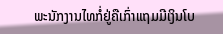ພະນັກງານໄທກໍ່ຢູ່ຄືເກົ່າແຖມມີເງິນໂບ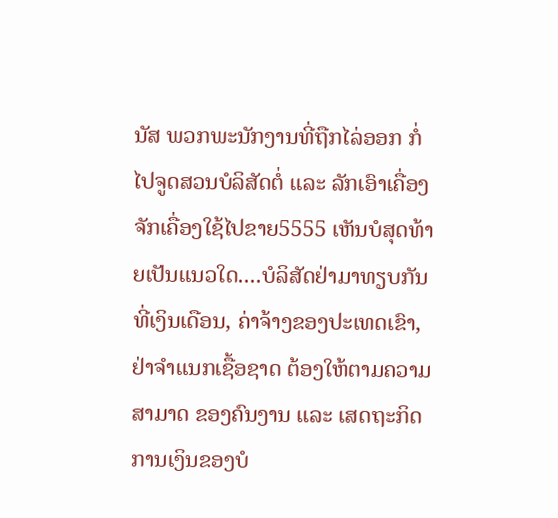ນັສ ພວກພະນັກງານທີ່ຖືກໄລ່ອອກ ກໍ່ໄປຈູດສວນບໍລິສັດຕໍ່ ແລະ ລັກເອົາເຄື່ອງຈັກເຄື່ອງໃຊ້ໄປຂາຍ5555 ເຫັນບໍສຸດທ້າຍເປັນແນວໃດ....ບໍລິສັດຢ່າມາທຽບກັນທີ່ເງິນເດືອນ, ຄ່າຈ້າງຂອງປະເທດເຂົາ, ຢ່າຈຳແນກເຊື້ອຊາດ ຕ້ອງໃຫ້ຕາມຄວາມສາມາດ ຂອງຄົນງານ ແລະ ເສດຖະກິດການເງິນຂອງບໍ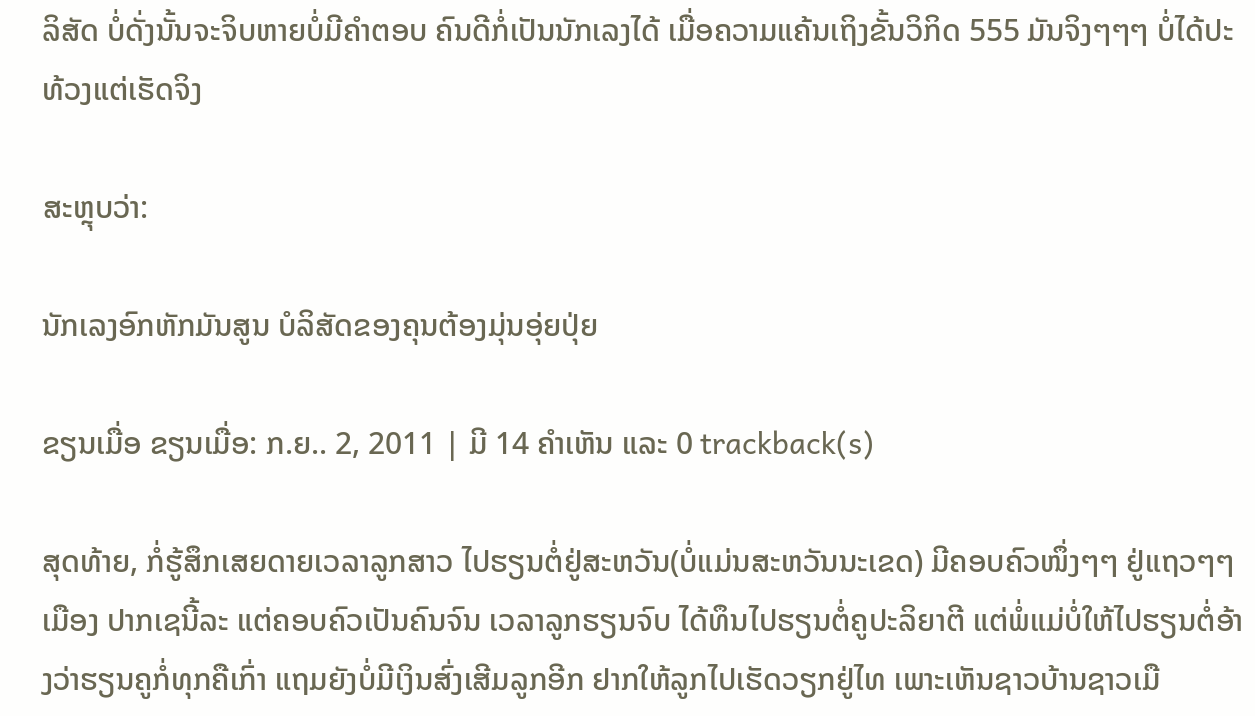ລິສັດ ບໍ່ດັ່ງນັ້ນຈະຈິບຫາຍບໍ່ມີຄຳຕອບ ຄົນດີກໍ່ເປັນນັກເລງໄດ້ ເມື່ອຄວາມແຄ້ນເຖິງຂັ້ນວິກິດ 555 ມັນຈິງໆໆໆ ບໍ່ໄດ້ປະທ້ວງແຕ່ເຮັດຈິງ

ສະຫຼຸບວ່າ:

ນັກເລງອົກຫັກມັນສູນ ບໍລິສັດຂອງຄຸນຕ້ອງມຸ່ນອຸ່ຍປຸ່ຍ

ຂຽນເມື່ອ ຂຽນເມື່ອ: ກ.ຍ.. 2, 2011 | ມີ 14 ຄຳເຫັນ ແລະ 0 trackback(s)

ສຸດທ້າຍ, ກໍ່ຮູ້ສຶກເສຍດາຍເວລາລູກສາວ ໄປຮຽນຕໍ່ຢູ່ສະຫວັນ(ບໍ່ແມ່ນສະຫວັນນະເຂດ) ມີຄອບຄົວໜຶ່ງໆໆ ຢູ່ແຖວໆໆ ເມືອງ ປາກເຊນີ້ລະ ແຕ່ຄອບຄົວເປັນຄົນຈົນ ເວລາລູກຮຽນຈົບ ໄດ້ທຶນໄປຮຽນຕໍ່ຄູປະລິຍາຕີ ແຕ່ພໍ່ແມ່ບໍ່ໃຫ້ໄປຮຽນຕໍ່ອ້າງວ່າຮຽນຄູກໍ່ທຸກຄືເກົ່າ ແຖມຍັງບໍ່ມີເງິນສົ່ງເສີມລູກອີກ ຢາກໃຫ້ລູກໄປເຮັດວຽກຢູ່ໄທ ເພາະເຫັນຊາວບ້ານຊາວເມື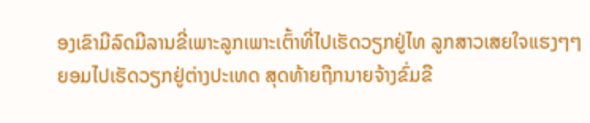ອງເຂົາມີລົດມີລານຂີ່ເພາະລູກເພາະເຕົ້າທີ່ໄປເຮັດວຽກຢູ່ໄທ ລູກສາວເສຍໃຈແຮງໆໆຍອມໄປເຮັດວຽກຢູ່ຕ່າງປະເທດ ສຸດທ້າຍຖືກນາຍຈ້າງຂົ່ມຂື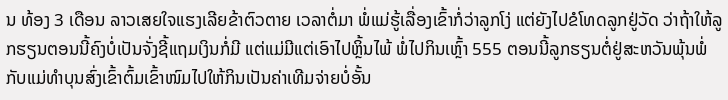ນ ທ້ອງ 3 ເດືອນ ລາວເສຍໃຈແຮງເລີຍຂ້າຕົວຕາຍ ເວລາຕໍ່ມາ ພໍ່ແມ່ຮູ້ເລື່ອງເຂົ້າກໍ່ວ່າລູກໂງ່ ແຕ່ຍັງໄປຂໍໂທດລູກຢູ່ວັດ ວ່າຖ້າໃຫ້ລູກຮຽນຕອນນີ້ຄົງບໍ່ເປັນຈັ່ງຊີ້ແຖມເງິນກໍ່ມີ ແຕ່ແມ່ມີແຕ່ເອົາໄປຫຼິ້ນໄພ້ ພໍ່ໄປກິນເຫຼົ້າ 555 ຕອນນີ້ລູກຮຽນຕໍ່ຢູ່ສະຫວັນພຸ້ນພໍ່ກັບແມ່ທຳບຸນສົ່ງເຂົ້າຕົ້ມເຂົ້າໜົມໄປໃຫ້ກິນເປັນຄ່າເທີມຈ່າຍບໍ່ອັ້ນ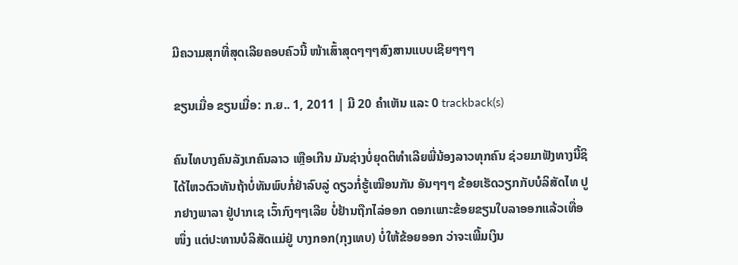ມີຄວາມສຸກທີ່ສຸດເລີຍຄອບຄົວນີ້ ໜ້າເສົ້າສຸດໆໆໆສົງສານແບບເຊີຍໆໆໆ

ຂຽນເມື່ອ ຂຽນເມື່ອ: ກ.ຍ.. 1, 2011 | ມີ 20 ຄຳເຫັນ ແລະ 0 trackback(s)

ຄົນໄທບາງຄົນລັງເກຄົນລາວ ເຫຼືອເກີນ ມັນຊ່າງບໍ່ຍຸດຕິທຳເລີຍພີ່ນ້ອງລາວທຸກຄົນ ຊ່ວຍມາຟັງທາງນີ້ຊິໄດ້ໄຫວຕົວທັນຖ້າບໍ່ທັນພົບກໍ່ຢ່າລົບລູ່ ດຽວກໍ່ຮູ້ເໝືອນກັນ ອັນໆໆໆ ຂ້ອຍເຮັດວຽກກັບບໍລິສັດໄທ ປູກຢາງພາລາ ຢູ່ປາກເຊ ເວົ້າກົງໆໆເລີຍ ບໍ່ຢ້ານຖືກໄລ່ອອກ ດອກເພາະຂ້ອຍຂຽນໃບລາອອກແລ້ວເທື່ອໜຶ່ງ ແຕ່ປະທານບໍລິສັດແມ່ຢູ່ ບາງກອກ(ກຸງເທບ) ບໍ່ໃຫ້ຂ້ອຍອອກ ວ່າຈະເພີ້ມເງິນ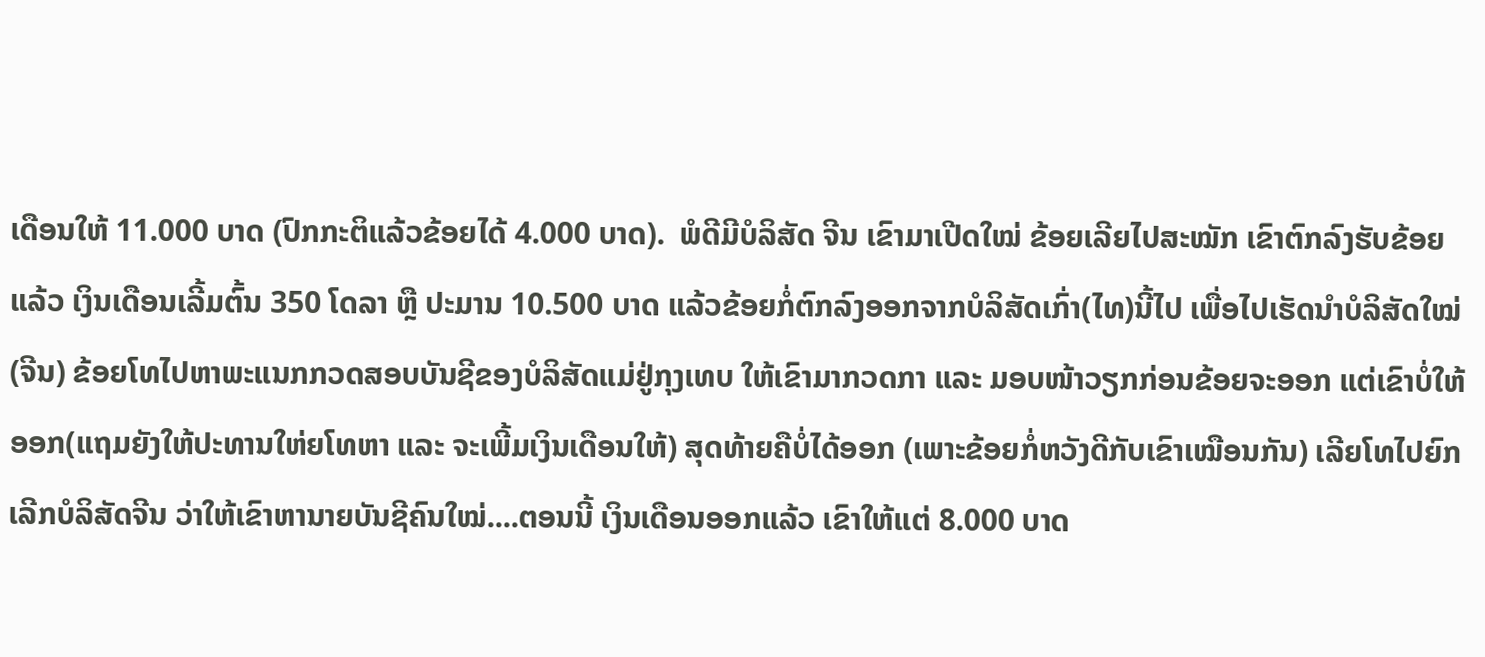ເດືອນໃຫ້ 11.000 ບາດ (ປົກກະຕິແລ້ວຂ້ອຍໄດ້ 4.000 ບາດ).  ພໍດີມີບໍລິສັດ ຈີນ ເຂົາມາເປີດໃໝ່ ຂ້ອຍເລີຍໄປສະໝັກ ເຂົາຕົກລົງຮັບຂ້ອຍແລ້ວ ເງິນເດືອນເລີ້ມຕົ້ນ 350 ໂດລາ ຫຼື ປະມານ 10.500 ບາດ ແລ້ວຂ້ອຍກໍ່ຕົກລົງອອກຈາກບໍລິສັດເກົ່າ(ໄທ)ນີ້ໄປ ເພື່ອໄປເຮັດນຳບໍລິສັດໃໝ່(ຈີນ) ຂ້ອຍໂທໄປຫາພະແນກກວດສອບບັນຊີຂອງບໍລິສັດແມ່ຢູ່ກຸງເທບ ໃຫ້ເຂົາມາກວດກາ ແລະ ມອບໜ້າວຽກກ່ອນຂ້ອຍຈະອອກ ແຕ່ເຂົາບໍ່ໃຫ້ອອກ(ແຖມຍັງໃຫ້ປະທານໃຫ່ຍໂທຫາ ແລະ ຈະເພີ້ມເງິນເດືອນໃຫ້) ສຸດທ້າຍຄືບໍ່ໄດ້ອອກ (ເພາະຂ້ອຍກໍ່ຫວັງດີກັບເຂົາເໝືອນກັນ) ເລີຍໂທໄປຍົກເລີກບໍລິສັດຈີນ ວ່າໃຫ້ເຂົາຫານາຍບັນຊີຄົນໃໝ່....ຕອນນີ້ ເງິນເດືອນອອກແລ້ວ ເຂົາໃຫ້ແຕ່ 8.000 ບາດ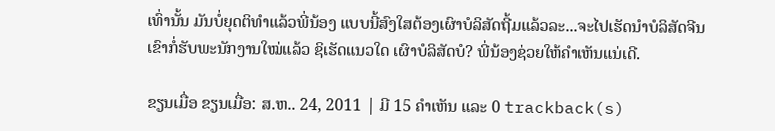ເທົ່ານັ້ນ ມັນບໍ່ຍຸດຕິທຳແລ້ວພີ່ນ້ອງ ແບບນີ້ສົງໃສຕ້ອງເຜົາບໍລິສັດຖີ້ມແລ້ວລະ...ຈະໄປເຮັດນຳບໍລິສັດຈີນເຂົາກໍ່ຮັບພະນັກງານໃໝ່ແລ້ວ ຊິເຮັດແນວໃດ ເຜົາບໍລິສັດບໍ? ພີ່ນ້ອງຊ່ວຍໃຫ້ຄຳເຫັນແນ່ເດີ.

ຂຽນເມື່ອ ຂຽນເມື່ອ: ສ.ຫ.. 24, 2011 | ມີ 15 ຄຳເຫັນ ແລະ 0 trackback(s)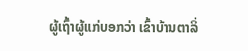ຜູ້ເຖົ້າຜູ້ແກ່ບອກວ່າ ເຂົ້າບ້ານຕາລິ່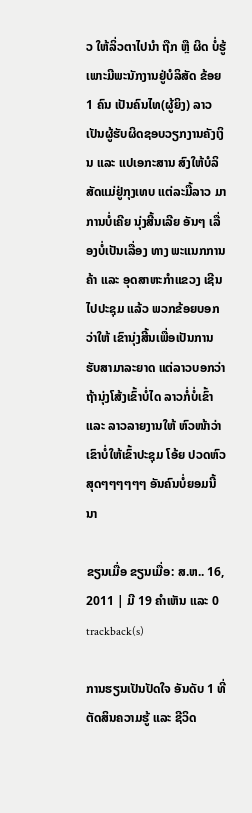ວ ໃຫ້ລິ່ວຕາໄປນຳ ຖືກ ຫືຼ ຜິດ ບໍ່ຮູ້ ເພາະມີພະນັກງານຢູ່ບໍລິສັດ ຂ້ອຍ 1 ຄົນ ເປັນຄົນໄທ(ຜູ້ຍິງ) ລາວເປັນຜູ້ຮັບຜິດຊອບວຽກງານຄັງເງິນ ແລະ ແປເອກະສານ ສົງໃຫ້ບໍລິສັດແມ່ຢູ່ກຸງເທບ ແຕ່ລະມື້ລາວ ມາການບໍ່ເຄີຍ ນຸ່ງສີ້ນເລີຍ ອັນໆ ເລື່ອງບໍ່ເປັນເລື່ອງ ທາງ ພະແນກການຄ້າ ແລະ ອຸດສາຫະກຳແຂວງ ເຊີນໄປປະຊຸມ ແລ້ວ ພວກຂ້ອຍບອກວ່າໃຫ້ ເຂົານຸ່ງສີ້ນເພື່ອເປັນການຮັບສາມາລະຍາດ ແຕ່ລາວບອກວ່າຖ້ານຸ່ງໂສ້ງເຂົ້າບໍ່ໄດ ລາວກໍ່ບໍ່ເຂົ້າ ແລະ ລາວລາຍງານໃຫ້ ຫົວໜ້າວ່າເຂົາບໍ່ໃຫ້ເຂົ້າປະຊຸມ ໂອ້ຍ ປວດຫົວສຸດໆໆໆໆໆໆ ອັນຄົນບໍ່ຍອມນີ້ນາ

ຂຽນເມື່ອ ຂຽນເມື່ອ: ສ.ຫ.. 16, 2011 | ມີ 19 ຄຳເຫັນ ແລະ 0 trackback(s)

ການຮຽນເປັນປັດໃຈ ອັນດັບ 1 ທີ່ຕັດສິນຄວາມຮູ້ ແລະ ຊີວິດ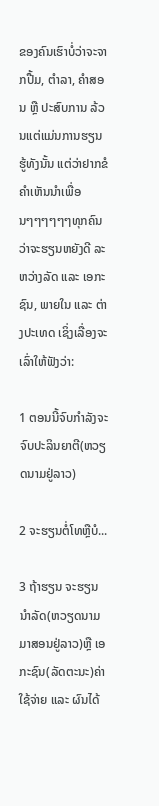ຂອງຄົນເຮົາບໍ່ວ່າຈະຈາກປື້ມ, ຕຳລາ, ຄຳສອນ ຫຼື ປະສົບການ ລ້ວນແຕ່ແມ່ນການຮຽນຮູ້ທັງນັ້ນ ແຕ່ວ່າຢາກຂໍຄຳເຫັນນຳເພື່ອນໆໆໆໆໆໆທຸກຄົນວ່າຈະຮຽນຫຍັງດີ ລະຫວ່າງລັດ ແລະ ເອກະຊົນ, ພາຍໃນ ແລະ ຕ່າງປະເທດ ເຊິ່ງເລື່ອງຈະເລົ່າໃຫ້ຟັງວ່າ:

1 ຕອນນີ້ຈົບກຳລັງຈະຈົບປະລິນຍາຕີ(ຫວຽດນາມຢູ່ລາວ)

2 ຈະຮຽນຕໍ່ໂທຫຼືບໍ...

3 ຖ້າຮຽນ ຈະຮຽນນຳລັດ(ຫວຽດນາມ ມາສອນຢູ່ລາວ)ຫຼື ເອກະຊົນ(ລັດຕະນະ)ຄ່າໃຊ້ຈ່າຍ ແລະ ຜົນໄດ້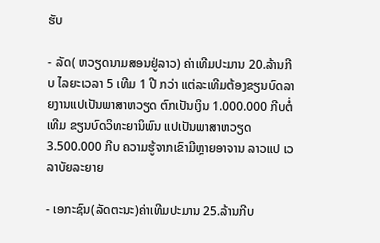ຮັບ

- ລັດ( ຫວຽດນາມສອນຢູ່ລາວ) ຄ່າເທີມປະມານ 20.ລ້ານກີບ ໄລຍະເວລາ 5 ເທີມ 1 ປີ ກວ່າ ແຕ່ລະເທີມຕ້ອງຂຽນບົດລາຍງານແປເປັນພາສາຫວຽດ ຕົກເປັນເງິນ 1.000.000 ກີບຕໍ່ເທີມ ຂຽນບົດວິທະຍານິພົນ ແປເປັນພາສາຫວຽດ 3.500.000 ກີບ ຄວາມຮູ້ຈາກເຂົາມີຫຼາຍອາຈານ ລາວແປ ເວລາບັຍລະຍາຍ

- ເອກະຊົນ(ລັດຕະນະ)ຄ່າເທີມປະມານ 25.ລ້ານກີບ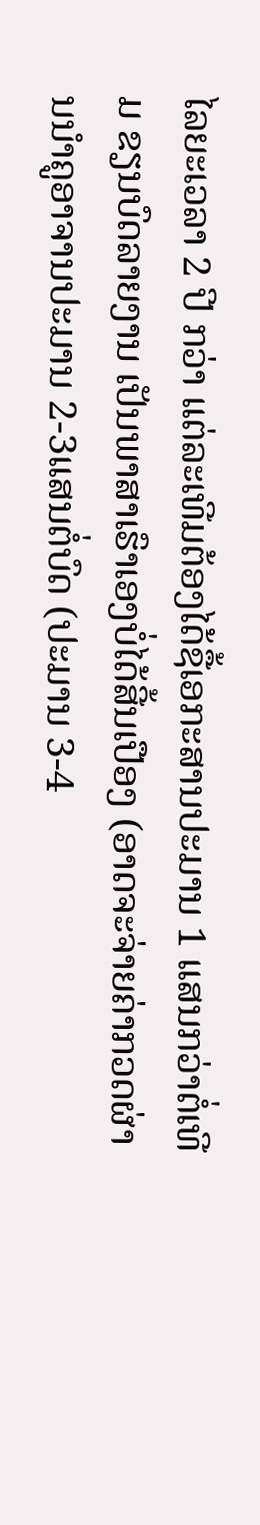ໄລຍະເວລາ 2 ປີ ກວ່າ ແຕ່ລະເທີມຕ້ອງໄດ້ຊື້ເອກະສານປະມານ 1 ແສນກວ່າຕໍ່ເທີມ ຂຽນບົດລາຍງານ ເປັນພາສາເຮົາເອງບໍ່ໄດ້ສີ້ນເປືອງ (ອາດຈະຈ່າຍຄ່າກວດຜ່ານນຳຄູອາຈານປະມານ 2-3ແສນຕໍ່ບົດ (ປະມານ 3-4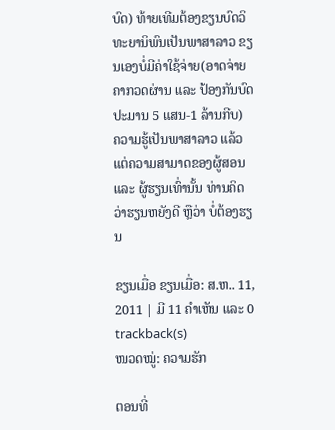ບົດ) ທ້າຍເທີມຕ້ອງຂຽນບົດວິທະຍານິພົນເປັນພາສາລາວ ຂຽນເອງບໍ່ມີຄ່າໃຊ້ຈ່າຍ(ອາດຈ່າຍຄາກວດຜ່ານ ແລະ ປ້ອງກັນບົດປະມານ 5 ແສນ-1 ລ້ານກີບ)  ຄວາມຮູ້ເປັນພາສາລາວ ແລ້ວແຕ່ຄວາມສາມາດຂອງຜູ້ສອນ ແລະ ຜູ້ຮຽນເທົ່ານັ້ນ ທ່ານຄິດວ່າຮຽນຫຍັງດີ ຫຼືວ່າ ບໍ່ຕ້ອງຮຽນ

ຂຽນເມື່ອ ຂຽນເມື່ອ: ສ.ຫ.. 11, 2011 | ມີ 11 ຄຳເຫັນ ແລະ 0 trackback(s)
ໜວດໝູ່: ຄວາມຮັກ

ຕອນທີ່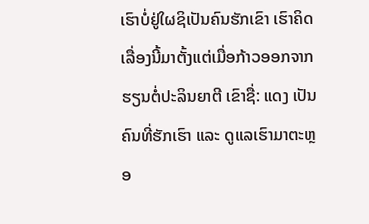ເຮົາບໍ່ຢູ່ໃຜຊິເປັນຄົນຮັກເຂົາ ເຮົາຄິດເລື່ອງນີ້ມາຕັ້ງແຕ່ເມື່ອກ້າວອອກຈາກຮຽນຕໍ່ປະລິນຍາຕີ ເຂົາຊື່: ແດງ ເປັນຄົນທີ່ຮັກເຮົາ ແລະ ດູແລເຮົາມາຕະຫຼອ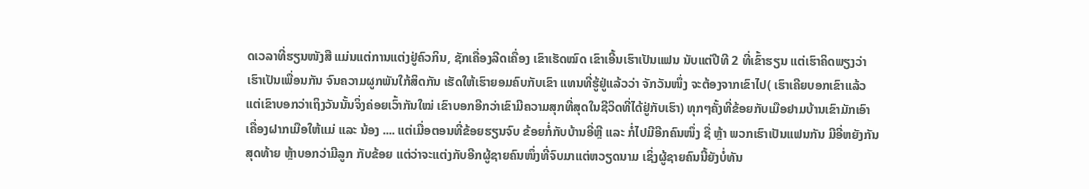ດເວລາທີ່ຮຽນໜັງສື ແມ່ນແຕ່ການແຕ່ງຢູ່ຄົວກິນ, ຊັກເຄື່ອງລີດເຄື່ອງ ເຂົາເຮັດໝົດ ເຂົາເອີ້ນເຮົາເປັນແຟນ ນັບແຕ່ປີທີ 2 ທີ່ເຂົ້າຮຽນ ແຕ່ເຮົາຄິດພຽງວ່າເຮົາເປັນເພື່ອນກັນ ຈົນຄວາມຜູກພັນໃກ້ສິດກັນ ເຮັດໃຫ້ເຮົາຍອມຄົບກັບເຂົາ ແທນທີ່ຮູ້ຢູ່ແລ້ວວ່າ ຈັກວັນໜຶ່ງ ຈະຕ້ອງຈາກເຂົາໄປ( ເຮົາເຄີຍບອກເຂົາແລ້ວແຕ່ເຂົາບອກວ່າເຖິງວັນນັ້ນຈິ່ງຄ່ອຍເວົ້າກັນໃໝ່ ເຂົາບອກອີກວ່າເຂົາມີຄວາມສຸກທີ່ສຸດໃນຊີວິດທີ່ໄດ້ຢູ່ກັບເຮົາ) ທຸກໆຄັ້ງທີ່ຂ້ອຍກັບເມືອຢາມບ້ານເຂົາມັກເອົາເຄື່ອງຝາກເມືອໃຫ້ແມ່ ແລະ ນ້ອງ .... ແຕ່ເມື່ອຕອນທີ່ຂ້ອຍຮຽນຈົບ ຂ້ອຍກໍ່ກັບບ້ານອີ່ຫຼີ ແລະ ກໍ່ໄປມີອີກຄົນໜຶ່ງ ຊື່ ຫຼ້າ ພວກເຮົາເປັນແຟນກັນ ມີອີ່ຫຍັງກັນ ສຸດທ້າຍ ຫຼ້າບອກວ່າມີລູກ ກັບຂ້ອຍ ແຕ່ວ່າຈະແຕ່ງກັບອີກຜູ້ຊາຍຄົນໜຶ່ງທີ່ຈົບມາແຕ່ຫວຽດນາມ ເຊິ່ງຜູ້ຊາຍຄົນນີ້ຍັງບໍ່ທັນ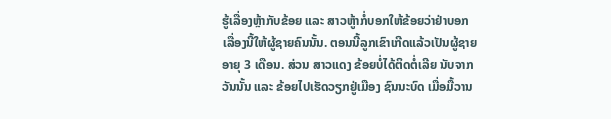ຮູ້ເລື່ອງຫຼ້າກັບຂ້ອຍ ແລະ ສາວຫູ້າກໍ່ບອກໃຫ້ຂ້ອຍວ່າຢ່າບອກເລື່ອງນີ້ໃຫ້ຜູ້ຊາຍຄົນນັ້ນ. ຕອນນີ້ລູກເຂົາເກີດແລ້ວເປັນຜູ້ຊາຍ ອາຍຸ 3 ເດືອນ. ສ່ວນ ສາວແດງ ຂ້ອຍບໍ່ໄດ້ຕິດຕໍ່ເລີຍ ນັບຈາກວັນນັ້ນ ແລະ ຂ້ອຍໄປເຮັດວຽກຢູ່ເມືອງ ຊົນນະບົດ ເມື່ອມື້ວານ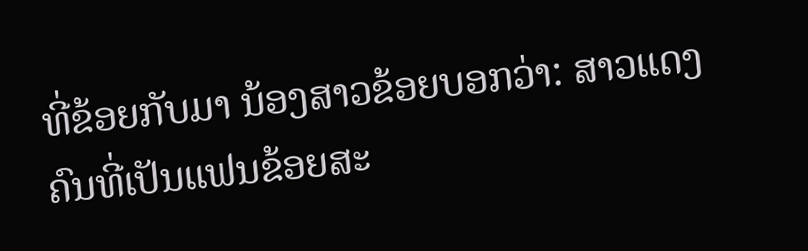ທີ່ຂ້ອຍກັບມາ ນ້ອງສາວຂ້ອຍບອກວ່າ: ສາວແດງ ຄົນທີ່ເປັນແຟນຂ້ອຍສະ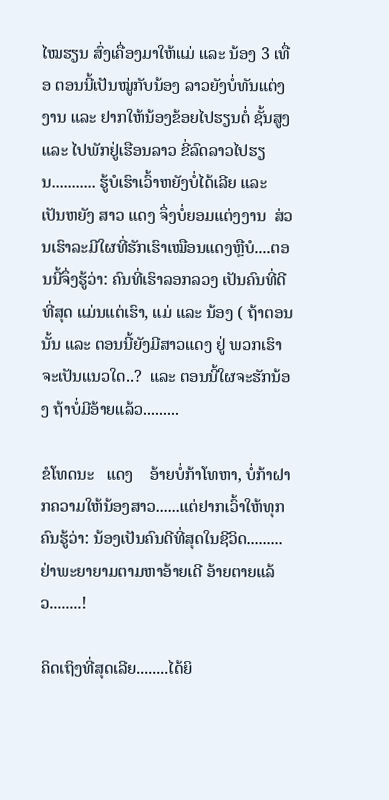ໄໝຮຽນ ສົ່ງເຄື່ອງມາໃຫ້ແມ່ ແລະ ນ້ອງ 3 ເທື່ອ ຕອນນີ້ເປັນໝູ່ກັບນ້ອງ ລາວຍັງບໍ່ທັນແຕ່ງງານ ແລະ ຢາກໃຫ້ນ້ອງຂ້ອຍໄປຮຽນຕໍ່ ຊັ້ນສູງ ແລະ ໄປພັກຢູ່ເຮືອນລາວ ຂີ່ລົດລາວໄປຮຽນ........... ຮູ້ບໍເຮົາເວົ້າຫຍັງບໍ່ໄດ້ເລີຍ ແລະ ເປັນຫຍັງ ສາວ ແດງ ຈຶ່ງບໍ່ຍອມແຕ່ງງານ  ສ່ວນເຮົາລະມີໃຜທີ່ຮັກເຮົາເໝືອນແດງຫຼືບໍ....ຕອນນີ້ຈຶ່ງຮູ້ວ່າ: ຄົນທີ່ເຮົາລອກລວງ ເປັນຄົນທີ່ດີທີ່ສຸດ ແມ່ນແຕ່ເຮົາ, ແມ່ ແລະ ນ້ອງ ( ຖ້າຕອນນັ້ນ ແລະ ຕອນນີ້ຍັງມີສາວແດງ ຢູ່ ພວກເຮົາຈະເປັນແນວໃດ..?  ແລະ ຕອນນີ້ໃຜຈະຮັກນ້ອງ ຖ້າບໍ່ມີອ້າຍແລ້ວ.........

ຂໍໂທດນະ   ແດງ    ອ້າຍບໍ່ກ້າໂທຫາ, ບໍ່ກ້າຝາກຄວາມໃຫ້ນ້ອງສາວ......ແຕ່ຢາກເວົ້າໃຫ້ທຸກຄົນຮູ້ວ່າ: ນ້ອງເປັນຄົນດີທີ່ສຸດໃນຊີວິດ.........ຢ່າພະຍາຍາມຕາມຫາອ້າຍເດີ ອ້າຍຕາຍແລ້ວ........!

ຄິດເຖິງທີ່ສຸດເລີຍ........ໄດ້ຍິ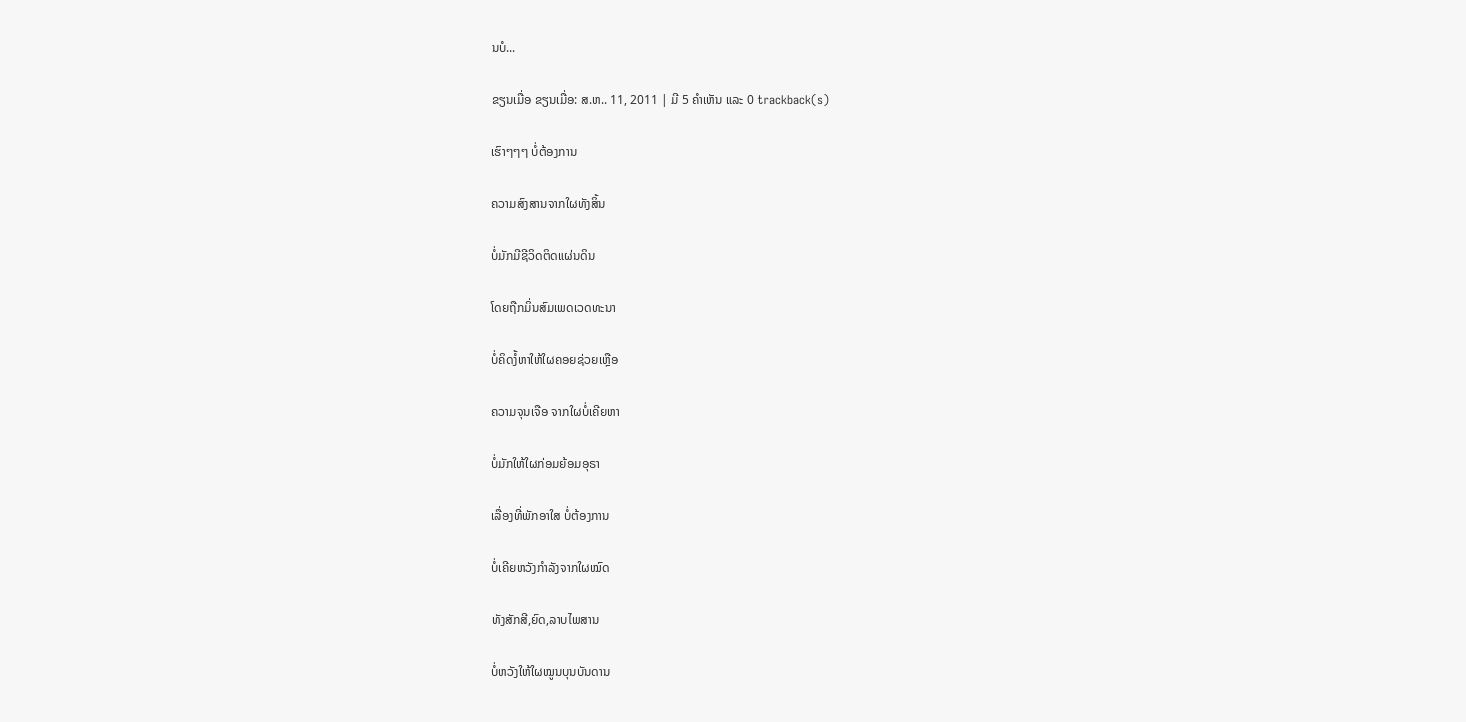ນບໍ...

ຂຽນເມື່ອ ຂຽນເມື່ອ: ສ.ຫ.. 11, 2011 | ມີ 5 ຄຳເຫັນ ແລະ 0 trackback(s)

ເຮົາໆໆໆ ບໍ່ຕ້ອງການ

ຄວາມສົງສານຈາກໃຜທັງສິ້ນ

ບໍ່ມັກມີຊີວິດຕິດແຜ່ນດິນ

ໂດຍຖືກມິ່ນສົມເພດເວດທະນາ

ບໍ່ຄິດງໍ້ຫາໃຫ້ໃຜຄອຍຊ່ວຍເຫຼືອ

ຄວາມຈຸນເຈືອ ຈາກໃຜບໍ່ເຄີຍຫາ

ບໍ່ມັກໃຫ້ໃຜກ່ອມຍ້ອມອຸຣາ

ເລື່ອງທີ່ພັກອາໃສ ບໍ່ຕ້ອງການ

ບໍ່ເຄີຍຫວັງກຳລັງຈາກໃຜໝົດ

ທັງສັກສີ,ຍົດ,ລາບໄພສານ

ບໍ່ຫວັງໃຫ້ໃຜໝູນບຸນບັນດານ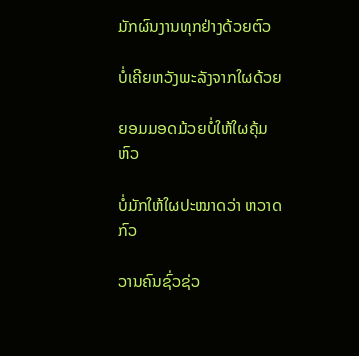ມັກຜົນງານທຸກຢ່າງດ້ວຍຕົວ

ບໍ່ເຄີຍຫວັງພະລັງຈາກໃຜດ້ວຍ

ຍອມມອດມ້ວຍບໍ່ໃຫ້ໃຜຄຸ້ມຫົວ

ບໍ່ມັກໃຫ້ໃຜປະໝາດວ່າ ຫວາດກົວ

ວານຄົນຊົ່ວຊ່ວ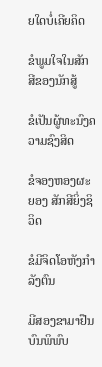ຍໃດບໍ່ເຄີຍຄິດ

ຂໍພູມໃຈໃນສັກສີຂອງນັກສູ້

ຂໍເປັນຜູ້ທະນົງຄວາມຊົງສິດ

ຂໍຈອງຫອງຜະຍອງ ສັກສີຍິ່ງຊິວິດ

ຂໍມີຈິດໂອຫັງກຳລັງຕົນ

ມີສອງຂາມາຢືນບົນພິພົບ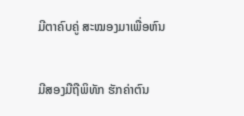ມີຕາຄົບຄູ່ ສະໝອງມາເພື່ອຫົນ

ມີສອງມືຖືພິທັກ ຮັກຄ່າຕົນ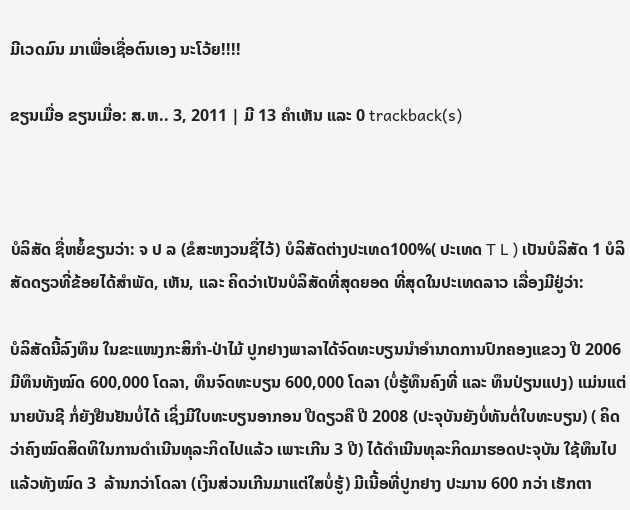ມີເວດມົນ ມາເພື່ອເຊື່ອຕົນເອງ ນະໂວ້ຍ!!!!

ຂຽນເມື່ອ ຂຽນເມື່ອ: ສ.ຫ.. 3, 2011 | ມີ 13 ຄຳເຫັນ ແລະ 0 trackback(s)



ບໍລິສັດ ຊື່ຫຍໍ້ຂຽນວ່າ: ຈ ປ ລ (ຂໍສະຫງວນຊື່ໄວ້) ບໍລິສັດຕ່າງປະເທດ100%( ປະເທດ T L ) ເປັນບໍລິສັດ 1 ບໍລິສັດດຽວທີ່ຂ້ອຍໄດ້ສຳພັດ, ເຫັນ, ແລະ ຄິດວ່າເປັນບໍລິສັດທີ່ສຸດຍອດ ທີ່ສຸດໃນປະເທດລາວ ເລື່ອງມີຢູ່ວ່າ:

ບໍລິສັດນີ້ລົງທຶນ ໃນຂະແໜງກະສິກຳ-ປ່າໄມ້ ປູກຢາງພາລາໄດ້ຈົດທະບຽນນຳອຳນາດການປົກຄອງແຂວງ ປີ 2006 ມີທຶນທັງໝົດ 600,000 ໂດລາ, ທຶນຈົດທະບຽນ 600,000 ໂດລາ (ບໍ່ຮູ້ທຶນຄົງທີ່ ແລະ ທຶນປ່ຽນແປງ) ແມ່ນແຕ່ນາຍບັນຊີ ກໍ່ຍັງຢືນຢັນບໍ່ໄດ້ ເຊິ່ງມີໃບທະບຽນອາກອນ ປີດຽວຄື ປີ 2008 (ປະຈຸບັນຍັງບໍ່ທັນຕໍ່ໃບທະບຽນ) ( ຄິດວ່າຄົງໝົດສິດທິໃນການດຳເນີນທຸລະກິດໄປແລ້ວ ເພາະເກີນ 3 ປີ) ໄດ້ດຳເນີນທຸລະກິດມາຮອດປະຈຸບັນ ໃຊ້ທຶນໄປແລ້ວທັງໝົດ 3  ລ້ານກວ່າໂດລາ (ເງິນສ່ວນເກີນມາແຕ່ໃສບໍ່ຮູ້) ມີເນີ້ອທີ່ປູກຢາງ ປະມານ 600 ກວ່າ ເຮັກຕາ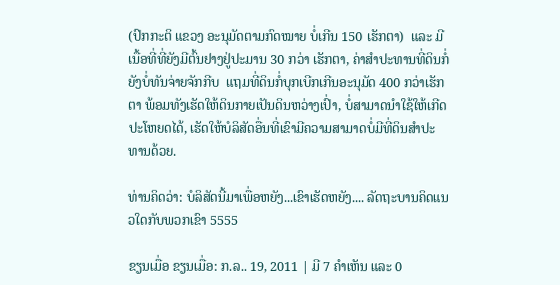(ປົກກະຕິ ແຂວງ ອະນຸມັດຕາມກົດໝາຍ ບໍ່ເກີນ 150 ເຮັກຕາ)  ແລະ ມີເນື້ອທີ່ທີ່ຍັງມີຕົ້ນຢາງຢູ່ປະມານ 30 ກວ່າ ເຮັກຕາ, ຄ່າສຳປະທານທີ່ດິນກໍ່ຍັງບໍ່ທັນຈ່າຍຈັກກີບ  ແຖມທີ່ດິນກໍ່ບຸກເບີກເກີນອະນຸມັດ 400 ກວ່າເຮັກຕາ ພ້ອມທັງເຮັດໃຫ້ດິນກາຍເປັນດິນຫວ່າງເປົ່າ, ບໍ່ສາມາດນຳໃຊ້ໃຫ້ເກີດປະໂຫຍດໄດ້, ເຮັດໃຫ້ບໍລິສັດອື່ນທີ່ເຂົາມີຄວາມສາມາດບໍ່ມີທີ່ດິນສຳປະທານດ້ວຍ.

ທ່ານຄິດວ່າ: ບໍລິສັດນີ້ມາເພື່ອຫຍັງ...ເຂົາເຮັດຫຍັງ.... ລັດຖະບານຄິດແນວໃດກັບພວກເຂົາ 5555

ຂຽນເມື່ອ ຂຽນເມື່ອ: ກ.ລ.. 19, 2011 | ມີ 7 ຄຳເຫັນ ແລະ 0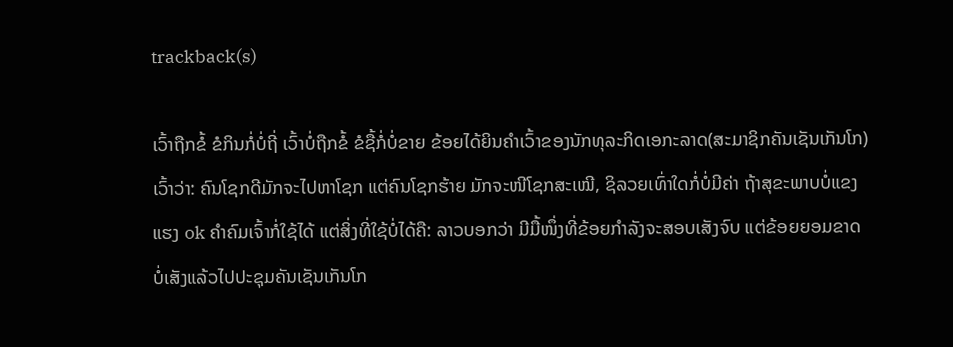trackback(s)

ເວົ້າຖືກຂໍ້ ຂໍກິນກໍ່ບໍ່ຖີ່ ເວົ້າບໍ່ຖືກຂໍ້ ຂໍຊື້ກໍ່ບໍ່ຂາຍ ຂ້ອຍໄດ້ຍິນຄຳເວົ້າຂອງນັກທຸລະກິດເອກະລາດ(ສະມາຊິກຄັນເຊັນເກັນໂກ) ເວົ້າວ່າ: ຄົນໂຊກດີມັກຈະໄປຫາໂຊກ ແຕ່ຄົນໂຊກຮ້າຍ ມັກຈະໜີໂຊກສະເໝີ, ຊິລວຍເທົ່າໃດກໍ່ບໍ່ມີຄ່າ ຖ້າສຸຂະພາບບໍ່ແຂງແຮງ ok ຄຳຄົມເຈົ້າກໍ່ໃຊ້ໄດ້ ແຕ່ສິ່ງທີ່ໃຊ້ບໍ່ໄດ້ຄື: ລາວບອກວ່າ ມີມື້ໜຶ່ງທີ່ຂ້ອຍກຳລັງຈະສອບເສັງຈົບ ແຕ່ຂ້ອຍຍອມຂາດບໍ່ເສັງແລ້ວໄປປະຊຸມຄັນເຊັນເກັນໂກ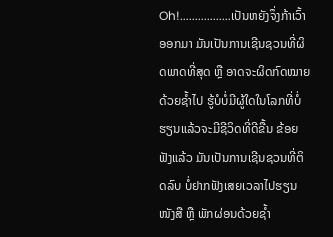Oh!.................ເປັນຫຍັງຈຶ່ງກ້າເວົ້າອອກມາ ມັນເປັນການເຊີນຊວນທີ່ຜິດພາດທີ່ສຸດ ຫຼື ອາດຈະຜິດກົດໝາຍດ້ວຍຊ້ຳໄປ ຮູ້ບໍບໍ່ມີຜູ້ໃດໃນໂລກທີ່ບໍ່ຮຽນແລ້ວຈະມີຊີວິດທີ່ດີຂື້ນ ຂ້ອຍຟັງແລ້ວ ມັນເປັນການເຊີນຊວນທີ່ຕິດລົບ ບໍ່ຢາກຟັງເສຍເວລາໄປຮຽນໜັງສື ຫຼື ພັກຜ່ອນດ້ວຍຊ້ຳ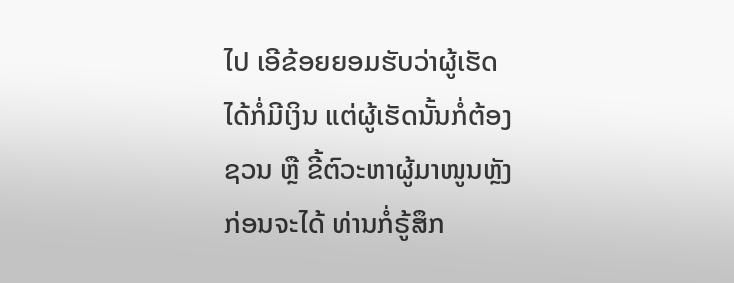ໄປ ເອີຂ້ອຍຍອມຮັບວ່າຜູ້ເຮັດໄດ້ກໍ່ມີເງິນ ແຕ່ຜູ້ເຮັດນັ້ນກໍ່ຕ້ອງຊວນ ຫຼື ຂີ້ຕົວະຫາຜູ້ມາໜູນຫຼັງກ່ອນຈະໄດ້ ທ່ານກໍ່ຣູ້ສຶກ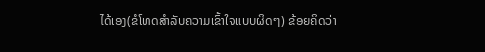ໄດ້ເອງ(ຂໍໂທດສຳລັບຄວາມເຂົ້າໃຈແບບຜິດໆ) ຂ້ອຍຄິດວ່າ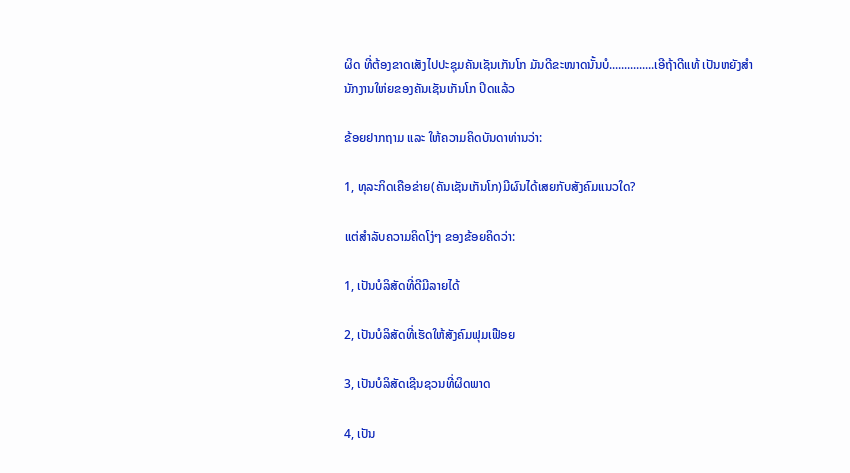ຜິດ ທີ່ຕ້ອງຂາດເສັງໄປປະຊຸມຄັນເຊັນເກັນໂກ ມັນດີຂະໜາດນັ້ນບໍ...............ເອີຖ້າດີແທ້ ເປັນຫຍັງສຳນັກງານໃຫ່ຍຂອງຄັນເຊັນເກັນໂກ ປິດແລ້ວ

ຂ້ອຍຢາກຖາມ ແລະ ໃຫ້ຄວາມຄິດບັນດາທ່ານວ່າ:

1, ທຸລະກິດເຄືອຂ່າຍ(ຄັນເຊັນເກັນໂກ)ມີຜົນໄດ້ເສຍກັບສັງຄົມແນວໃດ?

ແຕ່ສຳລັບຄວາມຄິດໂງ່ໆ ຂອງຂ້ອຍຄິດວ່າ:

1, ເປັນບໍລິສັດທີ່ດີມີລາຍໄດ້

2, ເປັນບໍລິສັດທີ່ເຮັດໃຫ້ສັງຄົມຟຸມເຟືອຍ

3, ເປັນບໍລິສັດເຊີນຊວນທີ່ຜິດພາດ

4, ເປັນ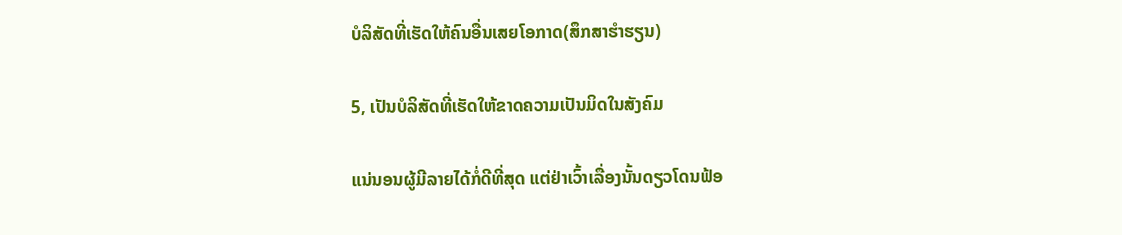ບໍລິສັດທີ່ເຮັດໃຫ້ຄົນອື່ນເສຍໂອກາດ(ສຶກສາຮຳຮຽນ)

5, ເປັນບໍລິສັດທີ່ເຮັດໃຫ້ຂາດຄວາມເປັນມິດໃນສັງຄົມ

ແນ່ນອນຜູ້ມີລາຍໄດ້ກໍ່ດີທີ່ສຸດ ແຕ່ຢ່າເວົ້າເລື່ອງນັ້ນດຽວໂດນຟ້ອ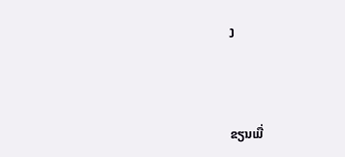ງ



ຂຽນເມື່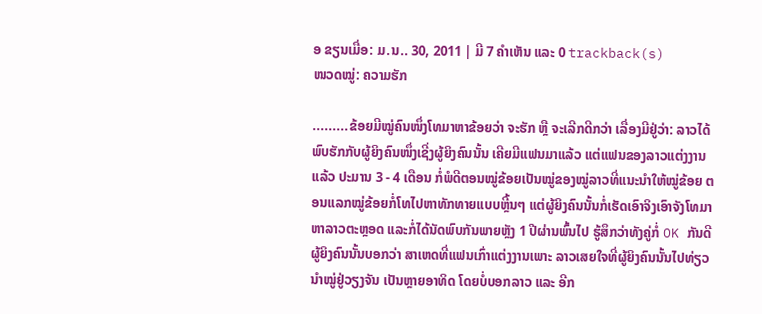ອ ຂຽນເມື່ອ: ມ.ນ.. 30, 2011 | ມີ 7 ຄຳເຫັນ ແລະ 0 trackback(s)
ໜວດໝູ່: ຄວາມຮັກ

.........ຂ້ອຍມີໝູ່ຄົນໜຶ່ງໂທມາຫາຂ້ອຍວ່າ ຈະຮັກ ຫຼື ຈະເລີກດີກວ່າ ເລື່ອງມີຢູ່ວ່າ: ລາວໄດ້ພົບຮັກກັບຜູ້ຍິງຄົນໜຶ່ງເຊີ່ງຜູ້ຍິງຄົນນັ້ນ ເຄີຍມີແຟນມາແລ້ວ ແຕ່ແຟນຂອງລາວແຕ່ງງານແລ້ວ ປະມານ 3 - 4 ເດືອນ ກໍ່ພໍດີຕອນໝູ່ຂ້ອຍເປັນໝູ່ຂອງໝູ່ລາວທີ່ແນະນຳໃຫ້ໝູ່ຂ້ອຍ ຕອນແລກໝູ່ຂ້ອຍກໍ່ໂທໄປຫາທັກທາຍແບບຫຼີ້ນໆ ແຕ່ຜູ້ຍິງຄົນນັ້ນກໍ່ເຮັດເອົາຈິງເອົາຈັງໂທມາຫາລາວຕະຫຼອດ ແລະກໍ່ໄດ້ນັດພົບກັນພາຍຫຼັງ 1 ປີຜ່ານພົ້ນໄປ ຮູ້ສຶກວ່າທັງຄູ່ກໍ່ OK ກັນດີ ຜູ້ຍິງຄົນນັ້ນບອກວ່າ ສາເຫດທີ່ແຟນເກົ່າແຕ່ງງານເພາະ ລາວເສຍໃຈທີ່ຜູ້ຍິງຄົນນັ້ນໄປທ່ຽວນຳໝູ່ຢູ່ວຽງຈັນ ເປັນຫຼາຍອາທິດ ໂດຍບໍ່ບອກລາວ ແລະ ອີກ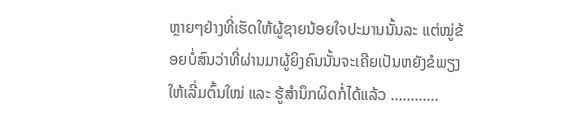ຫຼາຍໆຢ່າງທີ່ເຮັດໃຫ້ຜູ້ຊາຍນ້ອຍໃຈປະມານນັ້ນລະ ແຕ່ໝູ່ຂ້ອຍບໍ່ສົນວ່າທີ່ຜ່ານມາຜູ້ຍິງຄົນນັ້ນຈະເຄີຍເປັນຫຍັງຂໍພຽງໃຫ້ເລີ່ມຕົ້ນໃໝ່ ແລະ ຮູ້ສຳນຶກຜິດກໍ່ໄດ້ແລ້ວ ............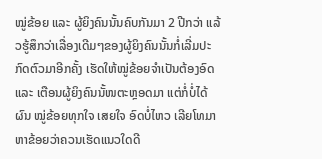ໝູ່ຂ້ອຍ ແລະ ຜູ້ຍິງຄົນນັ້ນຄົບກັນມາ 2 ປີກວ່າ ແລ້ວຮູ້ສຶກວ່າເລື່ອງເດີມໆຂອງຜູ້ຍິງຄົນນັ້ນກໍ່ເລີ່ມປະກົດຕົວມາອີກຄັ້ງ ເຮັດໃຫ້ໝູ່ຂ້ອຍຈຳເປັນຕ້ອງອົດ ແລະ ເຕືອນຜູ້ຍິງຄົນນັ້ໜຕະຫຼອດມາ ແຕ່ກໍ່ບໍ່ໄດ້ຜົນ ໝູ່ຂ້ອຍທຸກໃຈ ເສຍໃຈ ອົດບໍ່ໄຫວ ເລີຍໂທມາຫາຂ້ອຍວ່າຄວນເຮັດແນວໃດດີ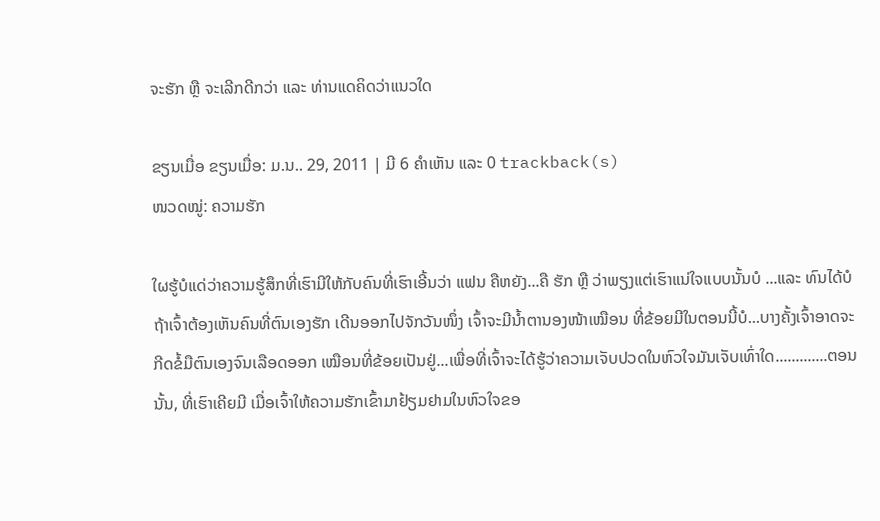ຈະຮັກ ຫຼື ຈະເລີກດີກວ່າ ແລະ ທ່ານແດຄິດວ່າແນວໃດ

ຂຽນເມື່ອ ຂຽນເມື່ອ: ມ.ນ.. 29, 2011 | ມີ 6 ຄຳເຫັນ ແລະ 0 trackback(s)
ໜວດໝູ່: ຄວາມຮັກ

ໃຜຮູ້ບໍແດ່ວ່າຄວາມຮູ້ສຶກທີ່ເຮົາມີໃຫ້ກັບຄົນທີ່ເຮົາເອີ້ນວ່າ ແຟນ ຄືຫຍັງ...ຄື ຮັກ ຫຼື ວ່າພຽງແຕ່ເຮົາແນ່ໃຈແບບນັ້ນບໍ ...ແລະ ທົນໄດ້ບໍ ຖ້າເຈົ້າຕ້ອງເຫັນຄົນທີ່ຕົນເອງຮັກ ເດີນອອກໄປຈັກວັນໜຶ່ງ ເຈົ້າຈະມີນ້ຳຕານອງໜ້າເໝືອນ ທີ່ຂ້ອຍມີໃນຕອນນີ້ບໍ...ບາງຄັ້ງເຈົ້າອາດຈະກີດຂໍ້ມືຕົນເອງຈົນເລືອດອອກ ເໝືອນທີ່ຂ້ອຍເປັນຢູ່...ເພື່ອທີ່ເຈົ້າຈະໄດ້ຮູ້ວ່າຄວາມເຈັບປວດໃນຫົວໃຈມັນເຈັບເທົ່າໃດ.............ຕອນນັ້ນ, ທີ່ເຮົາເຄີຍມີ ເມື່ອເຈົ້າໃຫ້ຄວາມຮັກເຂົ້າມາຢ້ຽມຢາມໃນຫົວໃຈຂອ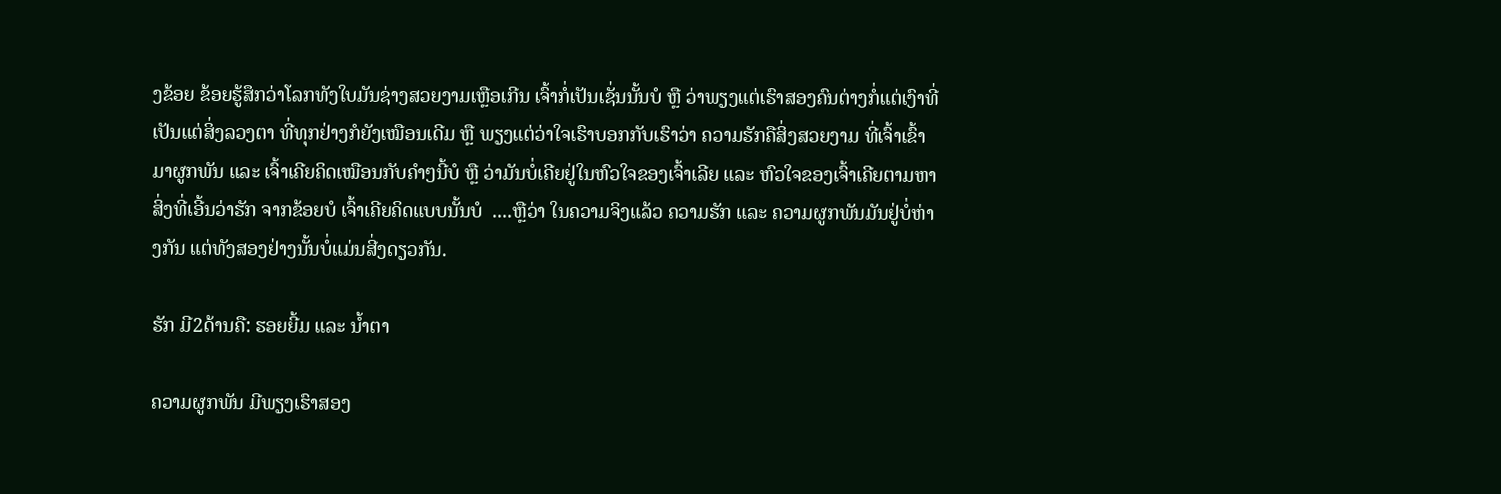ງຂ້ອຍ ຂ້ອຍຮູ້ສຶກວ່າໂລກທັງໃບມັນຊ່າງສວຍງາມເຫຼືອເກີນ ເຈົ້າກໍ່ເປັນເຊັ່ນນັ້ນບໍ ຫຼື ວ່າພຽງແຕ່ເຮົາສອງຄົນຕ່າງກໍ່ແຕ່ເງົາທີ່ເປັນແຕ່ສິ່ງລວງຕາ ທີ່ທຸກຢ່າງກໍຍັງເໝືອນເດີມ ຫຼື ພຽງແຕ່ວ່າໃຈເຮົາບອກກັບເຮົາວ່າ ຄວາມຮັກຄືສິ່ງສວຍງາມ ທີ່ເຈົ້າເຂົ້າມາຜູກພັນ ແລະ ເຈົ້າເຄີຍຄິດເໝືອນກັບຄຳໆນີ້ບໍ ຫຼື ວ່າມັນບໍ່ເຄີຍຢູ່ໃນຫົວໃຈຂອງເຈົ້າເລີຍ ແລະ ຫົວໃຈຂອງເຈົ້າເຄີຍຕາມຫາສິ່ງທີ່ເອີ້ນວ່າຮັກ ຈາກຂ້ອຍບໍ ເຈົ້າເຄີຍຄິດແບບນັ້ນບໍ  ....ຫຼືວ່າ ໃນຄວາມຈິງແລ້ວ ຄວາມຮັກ ແລະ ຄວາມຜູກພັນມັນຢູ່ບໍ່ຫ່າງກັນ ແຕ່ທັງສອງຢ່າງນັ້ນບໍ່ແມ່ນສີ່ງດຽວກັນ.

ຮັກ ມີ2ດ້ານຄື: ຮອຍຍີ້ມ ແລະ ນ້ຳຕາ

ຄວາມຜູກພັນ ມີພຽງເຮົາສອງ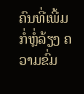ຄົນທີ່ເພີ້ມກໍ່ຫຼໍ່ລ້ຽງ ຄວາມຂົ່ມ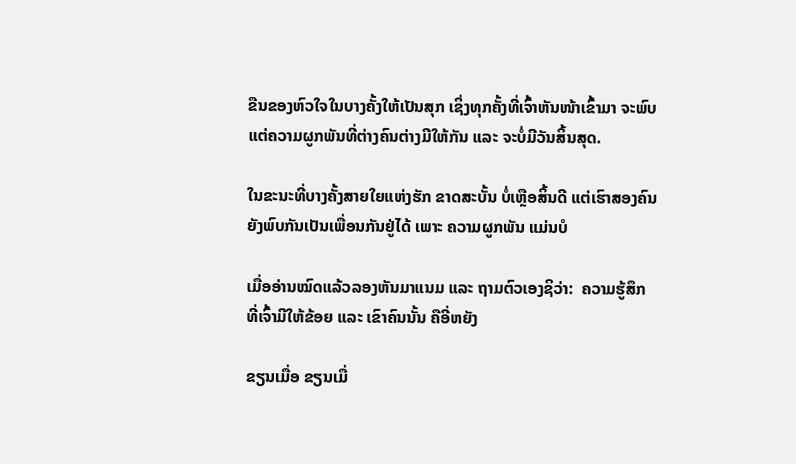ຂືນຂອງຫົວໃຈໃນບາງຄັ້ງໃຫ້ເປັນສຸກ ເຊິ່ງທຸກຄັ້ງທີ່ເຈົ້າຫັນໜ້າເຂົ້າມາ ຈະພົບແຕ່ຄວາມຜູກພັນທີ່ຕ່າງຄົນຕ່າງມີໃຫ້ກັນ ແລະ ຈະບໍ່ມີວັນສິ້ນສຸດ.

ໃນຂະນະທີ່ບາງຄັ້ງສາຍໃຍແຫ່ງຮັກ ຂາດສະບັ້ນ ບໍ່ເຫຼືອສິ້ນດີ ແຕ່ເຮົາສອງຄົນຍັງພົບກັນເປັນເພື່ອນກັນຢູ່ໄດ້ ເພາະ ຄວາມຜູກພັນ ແມ່ນບໍ

ເມື່ອອ່ານໝົດແລ້ວລອງຫັນມາແນມ ແລະ ຖາມຕົວເອງຊິວ່າ:  ຄວາມຮູ້ສຶກທີ່ເຈົ້າມີໃຫ້ຂ້ອຍ ແລະ ເຂົາຄົນນັ້ນ ຄືອີ່ຫຍັງ

ຂຽນເມື່ອ ຂຽນເມື່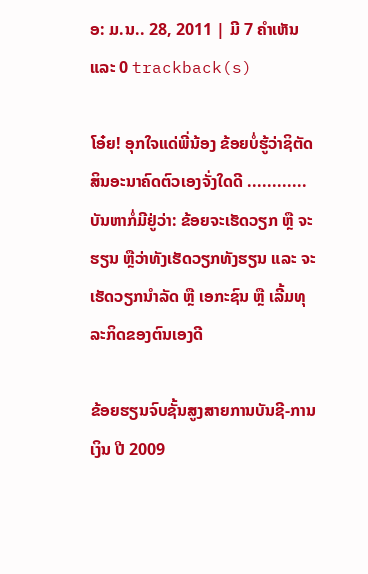ອ: ມ.ນ.. 28, 2011 | ມີ 7 ຄຳເຫັນ ແລະ 0 trackback(s)

ໂອ໋ຍ! ອຸກໃຈແດ່ພີ່ນ້ອງ ຂ້ອຍບໍ່ຮູ້ວ່າຊິຕັດສິນອະນາຄົດຕົວເອງຈັ່ງໃດດີ ............ບັນຫາກໍ່ມີຢູ່ວ່າ: ຂ້ອຍຈະເຮັດວຽກ ຫຼື ຈະຮຽນ ຫຼືວ່າທັງເຮັດວຽກທັງຮຽນ ແລະ ຈະເຮັດວຽກນຳລັດ ຫຼື ເອກະຊົນ ຫຼື ເລີ້ມທຸລະກິດຂອງຕົນເອງດີ

ຂ້ອຍຮຽນຈົບຊັ້ນສູງສາຍການບັນຊີ-ການເງິນ ປີ 2009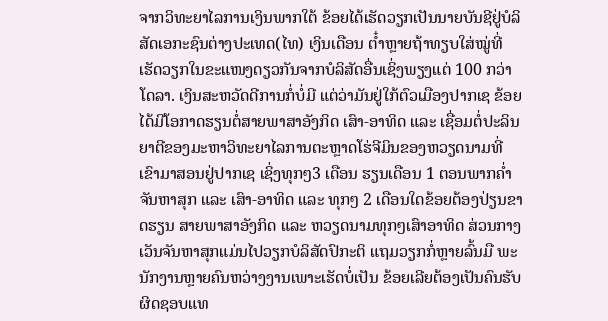ຈາກວິທະຍາໄລການເງິນພາກໃຕ້ ຂ້ອຍໄດ້ເຮັດວຽກເປັນນາຍບັນຊີຢູ່ບໍລິສັດເອກະຊົນຕ່າງປະເທດ(ໄທ) ເງິນເດືອນ ຕ໋ຳຫຼາຍຖ້າທຽບໃສ່ໝູ່ທີ່ເຮັດວຽກໃນຂະແໜງດຽວກັນຈາກບໍລິສັດອື່ນເຊິ່ງພຽງແຕ່ 100 ກວ່າໂດລາ. ເງິນສະຫວັດດີການກໍ່ບໍ່ມີ ແຕ່ວ່າມັນຢູ່ໃກ້ຕົວເມືອງປາກເຊ ຂ້ອຍໄດ້ມີໂອກາດຮຽນຕໍ່ສາຍພາສາອັງກິດ ເສົາ-ອາທິດ ແລະ ເຊື່ອມຕໍ່ປະລິນຍາຕີຂອງມະຫາວິທະຍາໄລການຕະຫຼາດໂຮ່ຈີມິນຂອງຫວຽດນາມທີ່ເຂົາມາສອນຢູ່ປາກເຊ ເຊິ່ງທຸກໆ3 ເດືອນ ຮຽນເດືອນ 1 ຕອນພາກຄ່ຳ ຈັນຫາສຸກ ແລະ ເສົາ-ອາທິດ ແລະ ທຸກໆ 2 ເດືອນໃດຂ້ອຍຕ້ອງປ່ຽນຂາດຮຽນ ສາຍພາສາອັງກິດ ແລະ ຫວຽດນາມທຸກໆເສົາອາທິດ ສ່ວນກາງເວັນຈັນຫາສຸກແມ່ນໄປວຽກບໍລິສັດປົກະຕິ ແຖມວຽກກໍ່ຫຼາຍລົ້ນມື ພະນັກງານຫຼາຍຄົນຫວ່າງງານເພາະເຮັດບໍ່ເປັນ ຂ້ອຍເລີຍຕ້ອງເປັນຄົນຮັບຜິດຊອບແທ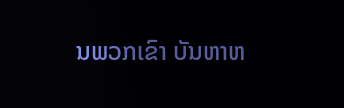ນພວກເຂົາ ບັນຫາຫ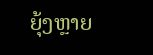ຍຸ້ງຫຼາຍ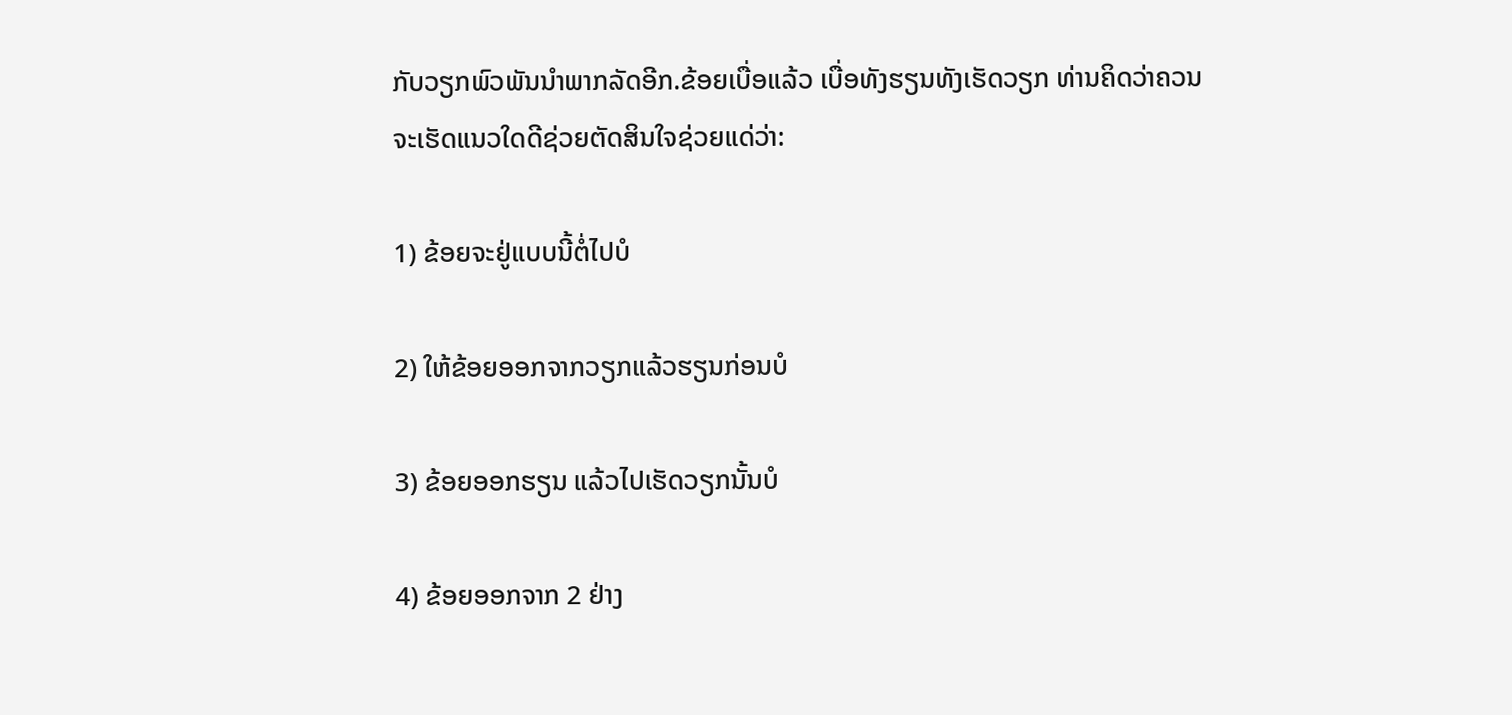ກັບວຽກພົວພັນນຳພາກລັດອີກ.ຂ້ອຍເບື່ອແລ້ວ ເບື່ອທັງຮຽນທັງເຮັດວຽກ ທ່ານຄິດວ່າຄວນຈະເຮັດແນວໃດດີຊ່ວຍຕັດສິນໃຈຊ່ວຍແດ່ວ່າ:

1) ຂ້ອຍຈະຢູ່ແບບນີ້ຕໍ່ໄປບໍ

2) ໃຫ້ຂ້ອຍອອກຈາກວຽກແລ້ວຮຽນກ່ອນບໍ

3) ຂ້ອຍອອກຮຽນ ແລ້ວໄປເຮັດວຽກນັ້ນບໍ

4) ຂ້ອຍອອກຈາກ 2 ຢ່າງ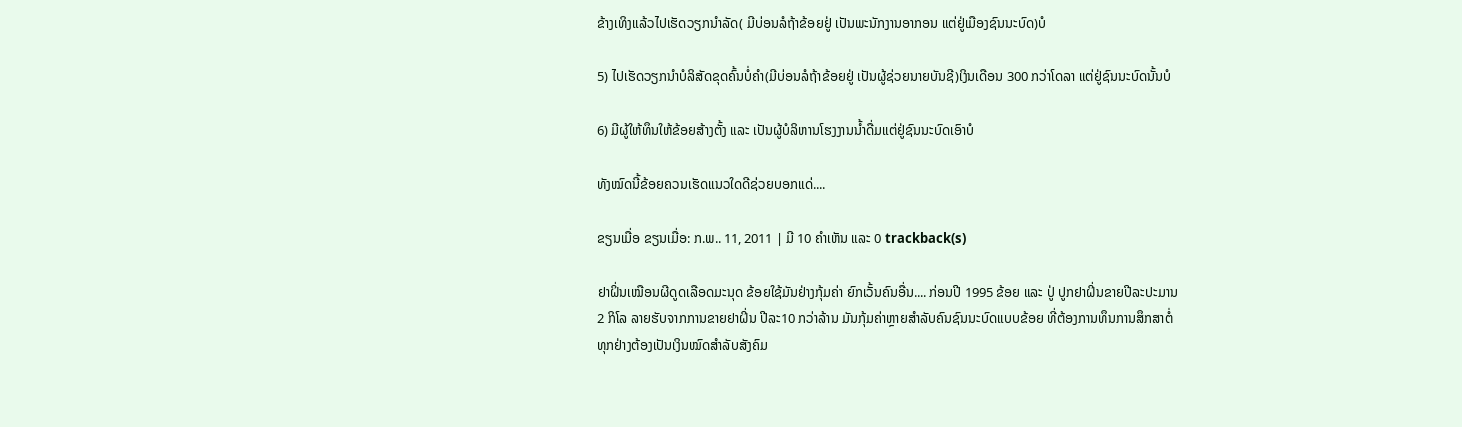ຂ້າງເທິງແລ້ວໄປເຮັດວຽກນຳລັດ( ມີບ່ອນລໍຖ້າຂ້ອຍຢູ່ ເປັນພະນັກງານອາກອນ ແຕ່ຢູ່ເມືອງຊົນນະບົດ)ບໍ

5) ໄປເຮັດວຽກນຳບໍລິສັດຂຸດຄົ້ນບໍ່ຄຳ(ມີບ່ອນລໍຖ້າຂ້ອຍຢູ່ ເປັນຜູ້ຊ່ວຍນາຍບັນຊີ)ເງິນເດືອນ 300 ກວ່າໂດລາ ແຕ່ຢູ່ຊົນນະບົດນັ້ນບໍ

6) ມີຜູ້ໃຫ້ທຶນໃຫ້ຂ້ອຍສ້າງຕັ້ງ ແລະ ເປັນຜູ້ບໍລິຫານໂຮງງານນ້ຳດື່ມແຕ່ຢູ່ຊົນນະບົດເອົາບໍ

ທັງໝົດນີ້ຂ້ອຍຄວນເຮັດແນວໃດດີຊ່ວຍບອກແດ່....

ຂຽນເມື່ອ ຂຽນເມື່ອ: ກ.ພ.. 11, 2011 | ມີ 10 ຄຳເຫັນ ແລະ 0 trackback(s)

ຢາຝິ່ນເໝືອນຜີດູດເລືອດມະນຸດ ຂ້ອຍໃຊ້ມັນຢ່າງກຸ້ມຄ່າ ຍົກເວັ້ນຄົນອື່ນ.... ກ່ອນປີ 1995 ຂ້ອຍ ແລະ ປູ່ ປູກຢາຝິ່ນຂາຍປີລະປະມານ 2 ກິໂລ ລາຍຮັບຈາກການຂາຍຢາຝິ່ນ ປີລະ10 ກວ່າລ້ານ ມັນກຸ້ມຄ່າຫຼາຍສຳລັບຄົນຊົນນະບົດແບບຂ້ອຍ ທີ່ຕ້ອງການທຶນການສຶກສາຕໍ່ ທຸກຢ່າງຕ້ອງເປັນເງິນໝົດສຳລັບສັງຄົມ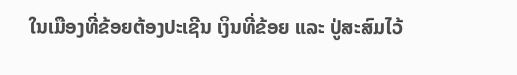ໃນເມືອງທີ່ຂ້ອຍຕ້ອງປະເຊີນ ເງິນທີ່ຂ້ອຍ ແລະ ປູ່ສະສົມໄວ້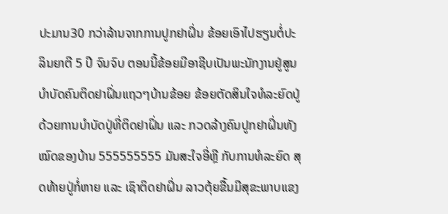ປະມານ30 ກວ່າລ້ານຈາກການປູກຢາຝິ່ນ ຂ້ອຍເອົາໄປຮຽນຕໍ່ປະລິນຍາຕີ 5 ປີ ຈົນຈົບ ຕອນນີ້ຂ້ອຍມີອາຊີບເປັນພະນັກງານຢູ່ສູນບຳບັດຄົນຕິດຢາຝິ່ນແຖວໆບ້ານຂ້ອຍ ຂ້ອຍຕັດສິນໃຈທໍລະຍົດປູ່ດ້ວຍການບຳບັດປູ່ທີ່ຕິດຢາຝິ່ນ ແລະ ກວດລ້າງຄົນປູກຢາຝິ່ນທັງໝົດຂອງບ້ານ 555555555 ມັນສະໃຈອີ່ຫຼີ ກັບການທໍລະຍົດ ສຸດທ້າຍປູ່ກໍ່ຫາຍ ແລະ ເຊົາຕິດຢາຝິ່ນ ລາວຕຸ້ຍຂື້ນມີສຸຂະພາບແຂງ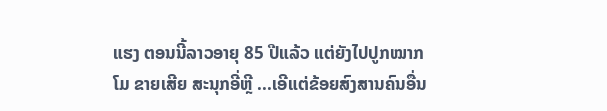ແຮງ ຕອນນີ້ລາວອາຍຸ 85 ປີແລ້ວ ແຕ່ຍັງໄປປູກໝາກໂມ ຂາຍເສີຍ ສະນຸກອີ່ຫຼີ ...ເອີແຕ່ຂ້ອຍສົງສານຄົນອື່ນ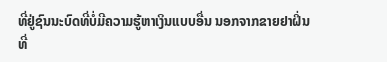ທີ່ຢູ່ຊົນນະບົດທີ່ບໍ່ມີຄວາມຮູ້ຫາເງິນແບບອື່ນ ນອກຈາກຂາຍຢາຝິ່ນ ທີ່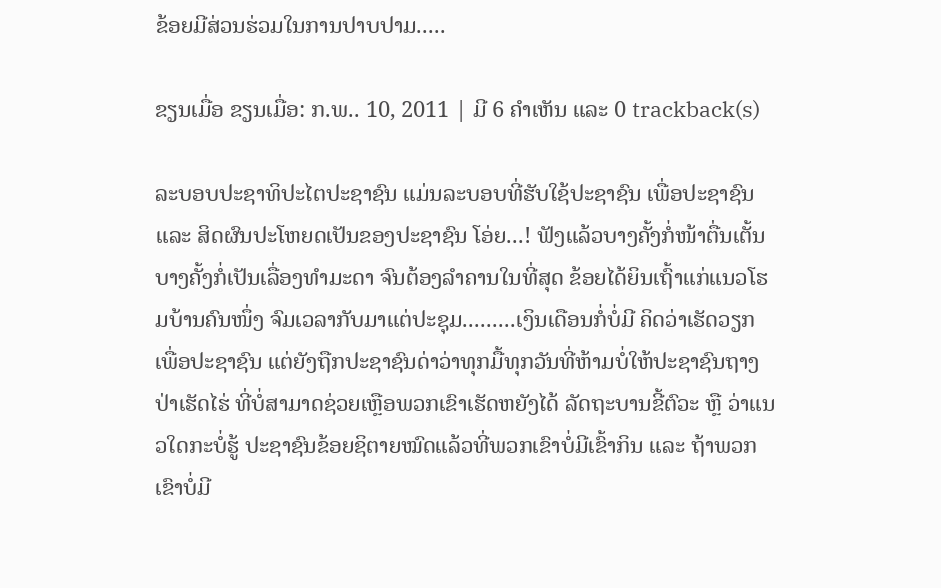ຂ້ອຍມີສ່ວນຮ່ວມໃນການປາບປາມ.....

ຂຽນເມື່ອ ຂຽນເມື່ອ: ກ.ພ.. 10, 2011 | ມີ 6 ຄຳເຫັນ ແລະ 0 trackback(s)

ລະບອບປະຊາທິປະໄຕປະຊາຊົນ ແມ່ນລະບອບທີ່ຮັບໃຊ້ປະຊາຊົນ ເພື່ອປະຊາຊົນ ແລະ ສິດຜົນປະໂຫຍດເປັນຂອງປະຊາຊົນ ໂອ່ຍ...! ຟັງແລ້ວບາງຄັ້ງກໍ່ໜ້າຕື່ນເຕັ້ນ ບາງຄັ້ງກໍ່ເປັນເລື່ອງທຳມະດາ ຈົນຕ້ອງລຳຄານໃນທີ່ສຸດ ຂ້ອຍໄດ້ຍິນເຖົ້າແກ່ແນວໂຮມບ້ານຄົນໜຶ່ງ ຈົມເວລາກັບມາແຕ່ປະຊຸມ.........ເງິນເດືອນກໍ່ບໍ່ມີ ຄິດວ່າເຮັດວຽກເພື່ອປະຊາຊົນ ແຕ່ຍັງຖືກປະຊາຊົນດ່າວ່າທຸກມື້ທຸກວັນທີ່ຫ້າມບໍ່ໃຫ້ປະຊາຊົນຖາງປ່າເຮັດໄຮ່ ທີ່ບໍ່ສາມາດຊ່ວຍເຫຼືອພວກເຂົາເຮັດຫຍັງໄດ້ ລັດຖະບານຂີ້ຕົວະ ຫຼື ວ່າແນວໃດກະບໍ່ຮູ້ ປະຊາຊົນຂ້ອຍຊິຕາຍໝົດແລ້ວທີ່ພວກເຂົາບໍ່ມີເຂົ້າກິນ ແລະ ຖ້າພວກເຂົາບໍ່ມີ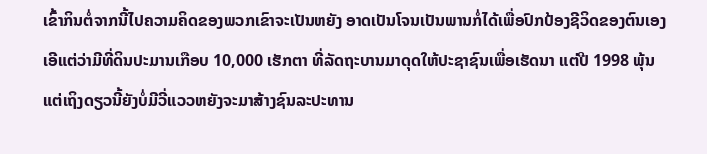ເຂົ້າກິນຕໍ່ຈາກນີ້ໄປຄວາມຄິດຂອງພວກເຂົາຈະເປັນຫຍັງ ອາດເປັນໂຈນເປັນພານກໍ່ໄດ້ເພື່ອປົກປ້ອງຊີວິດຂອງຕົນເອງ ເອີແຕ່ວ່າມີທີ່ດິນປະມານເກືອບ 10,000 ເຮັກຕາ ທີ່ລັດຖະບານມາດຸດໃຫ້ປະຊາຊົນເພື່ອເຮັດນາ ແຕ່ປີ 1998 ພຸ້ນແຕ່ເຖິງດຽວນີ້ຍັງບໍ່ມີວີ່ແວວຫຍັງຈະມາສ້າງຊົນລະປະທານ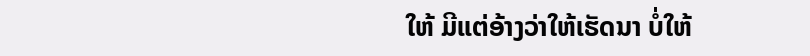ໃຫ້ ມີແຕ່ອ້າງວ່າໃຫ້ເຮັດນາ ບໍ່ໃຫ້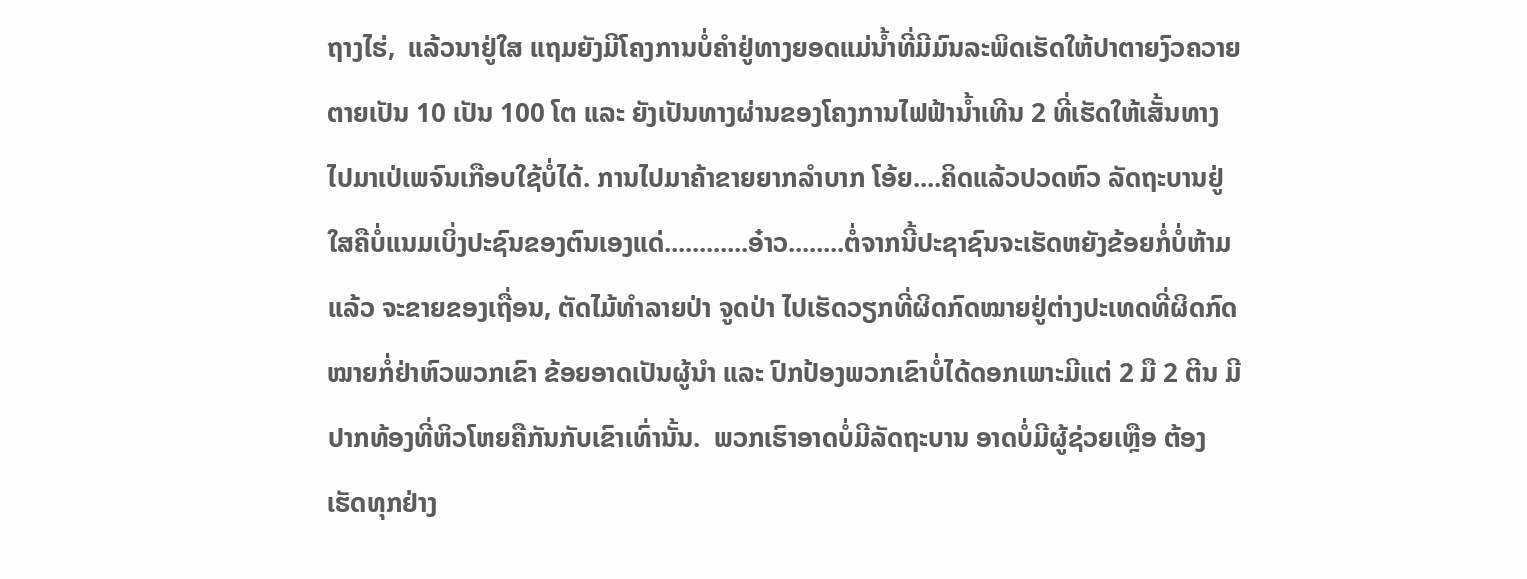ຖາງໄຮ່,  ແລ້ວນາຢູ່ໃສ ແຖມຍັງມີໂຄງການບໍ່ຄຳຢູ່ທາງຍອດແມ່ນ້ຳທີ່ມີມົນລະພິດເຮັດໃຫ້ປາຕາຍງົວຄວາຍຕາຍເປັນ 10 ເປັນ 100 ໂຕ ແລະ ຍັງເປັນທາງຜ່ານຂອງໂຄງການໄຟຟ້ານ້ຳເທີນ 2 ທີ່ເຮັດໃຫ້ເສັ້ນທາງໄປມາເປ່ເພຈົນເກືອບໃຊ້ບໍ່ໄດ້. ການໄປມາຄ້າຂາຍຍາກລຳບາກ ໂອ້ຍ....ຄິດແລ້ວປວດຫົວ ລັດຖະບານຢູ່ໃສຄືບໍ່ແນມເບິ່ງປະຊົນຂອງຕົນເອງແດ່............ອ໋າວ........ຕໍ່ຈາກນີ້ປະຊາຊົນຈະເຮັດຫຍັງຂ້ອຍກໍ່ບໍ່ຫ້າມແລ້ວ ຈະຂາຍຂອງເຖື່ອນ, ຕັດໄມ້ທຳລາຍປ່າ ຈູດປ່າ ໄປເຮັດວຽກທີ່ຜິດກົດໝາຍຢູ່ຕ່າງປະເທດທີ່ຜິດກົດໝາຍກໍ່ຢ່າຫົວພວກເຂົາ ຂ້ອຍອາດເປັນຜູ້ນຳ ແລະ ປົກປ້ອງພວກເຂົາບໍ່ໄດ້ດອກເພາະມີແຕ່ 2 ມື 2 ຕີນ ມີປາກທ້ອງທີ່ຫິວໂຫຍຄືກັນກັບເຂົາເທົ່ານັ້ນ.  ພວກເຮົາອາດບໍ່ມີລັດຖະບານ ອາດບໍ່ມີຜູ້ຊ່ວຍເຫຼືອ ຕ້ອງເຮັດທຸກຢ່າງ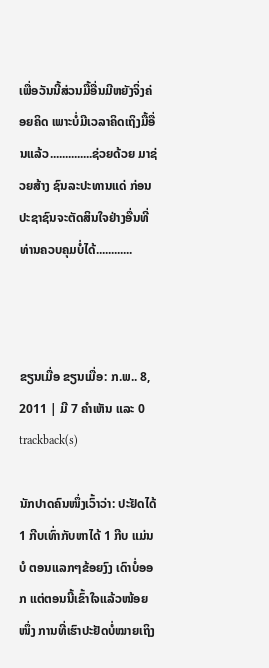ເພື່ອວັນນີ້ສ່ວນມື້ອື່ນມີຫຍັງຈິ່ງຄ່ອຍຄິດ ເພາະບໍ່ມີເວລາຄິດເຖິງມື້ອື່ນແລ້ວ..............ຊ່ວຍດ້ວຍ ມາຊ່ວຍສ້າງ ຊົນລະປະທານແດ່ ກ່ອນປະຊາຊົນຈະຕັດສິນໃຈຢ່າງອື່ນທີ່ທ່ານຄວບຄຸມບໍ່ໄດ້............



ຂຽນເມື່ອ ຂຽນເມື່ອ: ກ.ພ.. 8, 2011 | ມີ 7 ຄຳເຫັນ ແລະ 0 trackback(s)

ນັກປາດຄົນໜຶ່ງເວົ້າວ່າ: ປະຢັດໄດ້ 1 ກີບເທົ່າກັບຫາໄດ້ 1 ກີບ ແມ່ນບໍ ຕອນແລກໆຂ້ອຍງົງ ເດົາບໍ່ອອກ ແຕ່ຕອນນີ້ເຂົ້າໃຈແລ້ວໜ້ອຍໜຶ່ງ ການທີ່ເຮົາປະຢັດບໍ່ໝາຍເຖິງ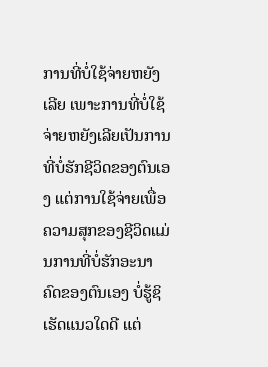ການທີ່ບໍ່ໃຊ້ຈ່າຍຫຍັງເລີຍ ເພາະການທີ່ບໍ່ໃຊ້ຈ່າຍຫຍັງເລີຍເປັນການທີ່ບໍ່ຮັກຊີວິດຂອງຕົນເອງ ແຕ່ການໃຊ້ຈ່າຍເພື່ອຄວາມສຸກຂອງຊີວິດແມ່ນການທີ່ບໍ່ຮັກອະນາຄົດຂອງຕົນເອງ ບໍ່ຮູ້ຊິເຮັດແນວໃດດີ ແຕ່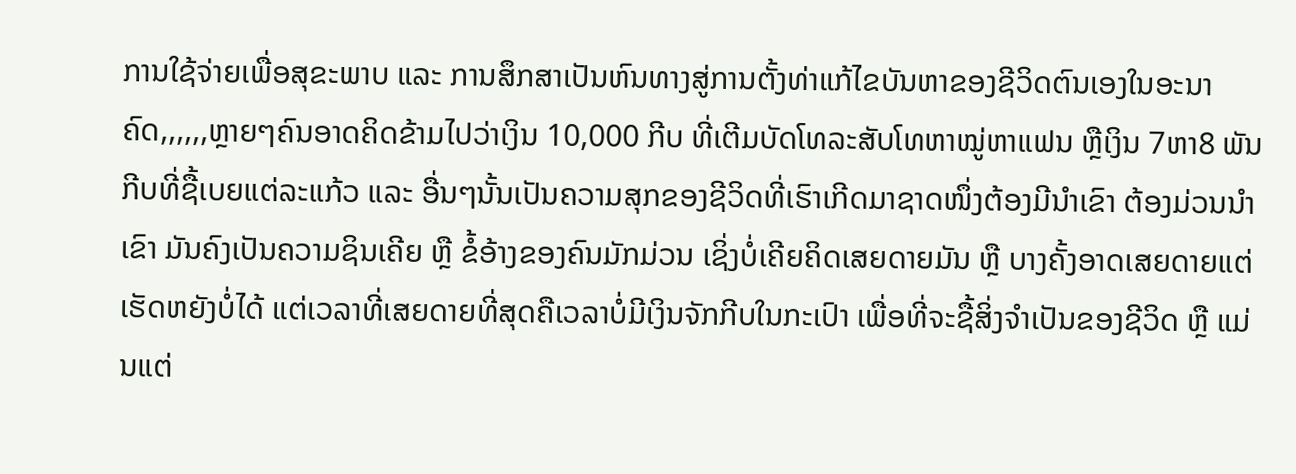ການໃຊ້ຈ່າຍເພື່ອສຸຂະພາບ ແລະ ການສຶກສາເປັນຫົນທາງສູ່ການຕັ້ງທ່າແກ້ໄຂບັນຫາຂອງຊີວິດຕົນເອງໃນອະນາຄົດ,,,,,,ຫຼາຍໆຄົນອາດຄິດຂ້າມໄປວ່າເງິນ 10,000 ກີບ ທີ່ເຕີມບັດໂທລະສັບໂທຫາໝູ່ຫາແຟນ ຫຼືເງິນ 7ຫາ8 ພັນກີບທີ່ຊື້ເບຍແຕ່ລະແກ້ວ ແລະ ອື່ນໆນັ້ນເປັນຄວາມສຸກຂອງຊີວິດທີ່ເຮົາເກີດມາຊາດໜຶ່ງຕ້ອງມີນຳເຂົາ ຕ້ອງມ່ວນນຳເຂົາ ມັນຄົງເປັນຄວາມຊິນເຄີຍ ຫຼື ຂໍ້ອ້າງຂອງຄົນມັກມ່ວນ ເຊິ່ງບໍ່ເຄີຍຄິດເສຍດາຍມັນ ຫຼື ບາງຄັ້ງອາດເສຍດາຍແຕ່ເຮັດຫຍັງບໍ່ໄດ້ ແຕ່ເວລາທີ່ເສຍດາຍທີ່ສຸດຄືເວລາບໍ່ມີເງິນຈັກກີບໃນກະເປົາ ເພື່ອທີ່ຈະຊື້ສິ່ງຈຳເປັນຂອງຊີວິດ ຫຼື ແມ່ນແຕ່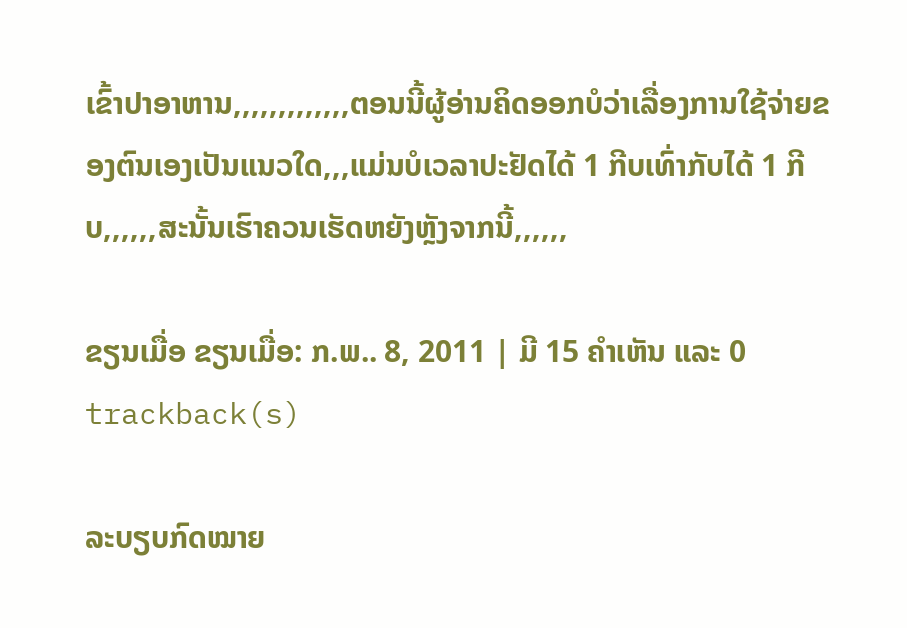ເຂົ້າປາອາຫານ,,,,,,,,,,,,,ຕອນນີ້ຜູ້ອ່ານຄິດອອກບໍວ່າເລື່ອງການໃຊ້ຈ່າຍຂອງຕົນເອງເປັນແນວໃດ,,,ແມ່ນບໍເວລາປະຢັດໄດ້ 1 ກີບເທົ່າກັບໄດ້ 1 ກີບ,,,,,,ສະນັ້ນເຮົາຄວນເຮັດຫຍັງຫຼັງຈາກນີ້,,,,,,

ຂຽນເມື່ອ ຂຽນເມື່ອ: ກ.ພ.. 8, 2011 | ມີ 15 ຄຳເຫັນ ແລະ 0 trackback(s)

ລະບຽບກົດໝາຍ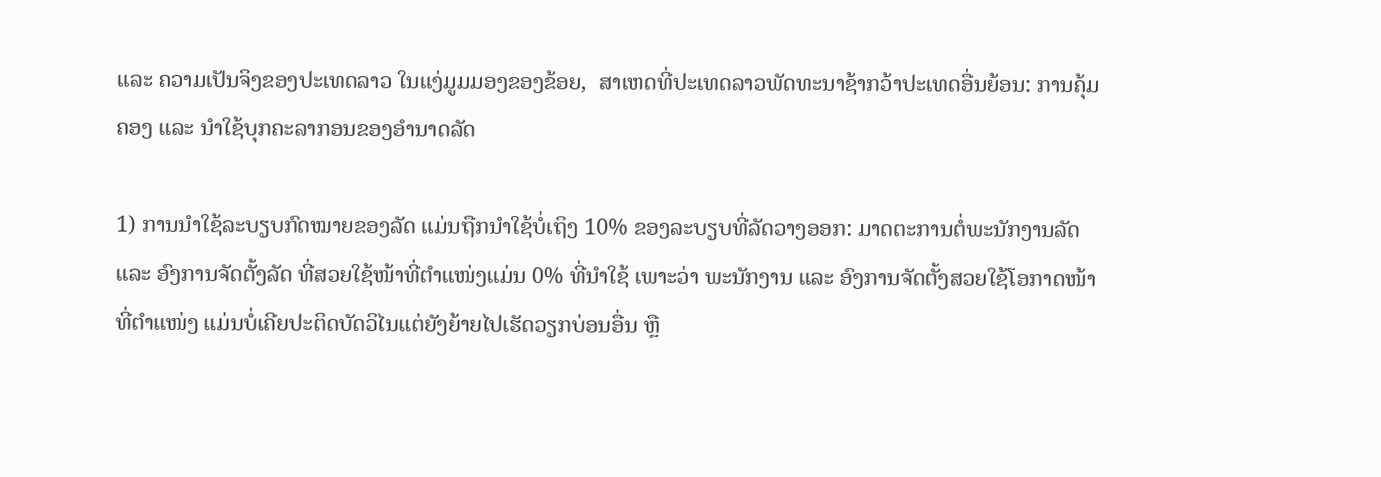ແລະ ຄວາມເປັນຈິງຂອງປະເທດລາວ ໃນແງ່ມູມມອງຂອງຂ້ອຍ,  ສາເຫດທີ່ປະເທດລາວພັດທະນາຊ້າກວ້າປະເທດອື່ນຍ້ອນ: ການຄຸ້ມຄອງ ແລະ ນຳໃຊ້ບຸກຄະລາກອນຂອງອຳນາດລັດ

1) ການນຳໃຊ້ລະບຽບກົດໝາຍຂອງລັດ ແມ່ນຖືກນຳໃຊ້ບໍ່ເຖິງ 10% ຂອງລະບຽບທີ່ລັດວາງອອກ: ມາດຕະການຕໍ່ພະນັກງານລັດ ແລະ ອົງການຈັດຕັ້ງລັດ ທີ່ສວຍໃຊ້ໜ້າທີ່ຕຳແໜ່ງແມ່ນ 0% ທີ່ນຳໃຊ້ ເພາະວ່າ ພະນັກງານ ແລະ ອົງການຈັດຕັ້ງສວຍໃຊ້ໂອກາດໜ້າທີ່ຕຳແໜ່ງ ແມ່ນບໍ່ເຄີຍປະຕິດບັດວິໄນແຕ່ຍັງຍ້າຍໄປເຮັດວຽກບ່ອນອື່ນ ຫຼື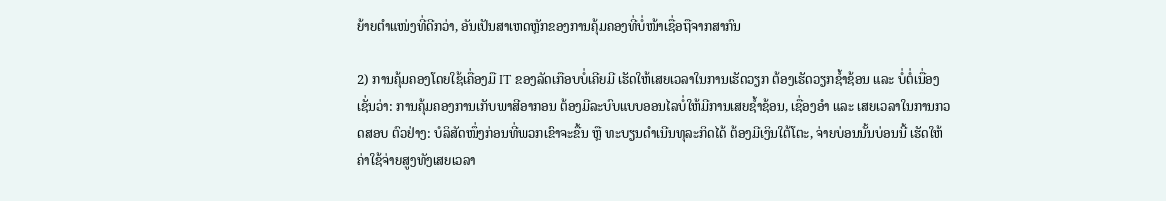ຍ້າຍຕຳແໜ່ງທີ່ດີກວ່າ, ອັນເປັນສາເຫດຫຼັກຂອງການຄຸ້ມຄອງທີ່ບໍ່ໜ້າເຊື່ອຖືຈາກສາກົນ

2) ການຄຸ້ມຄອງໂດຍໃຊ້ເຄື່ອງມື IT ຂອງລັດເກືອບບໍ່ເຄີຍມີ ເຮັດໃຫ້ເສຍເວລາໃນການເຮັດວຽກ ຕ້ອງເຮັດວຽກຊ້ຳຊ້ອນ ແລະ ບໍ່ຕໍ່ເນື່ອງ ເຊັ່ນວ່າ: ການຄຸ້ມຄອງການເກັບພາສີອາກອນ ຕ້ອງມີລະບົບແບບອອນໄລບໍ່ໃຫ້ມີການເສຍຊ້ຳຊ້ອນ, ເຊື່ອງອຳ ແລະ ເສຍເວລາໃນການກວດສອບ ຕົວຢ່າງ: ບໍລິສັດໜຶ່ງກ່ອນທີ່ພວກເຂົາຈະຂື້ນ ຫຼື ທະບຽນດຳເນີນທຸລະກິດໄດ້ ຕ້ອງມີເງິນໃຕ້ໂຕະ, ຈ່າຍບ່ອນນັ້ນບ່ອນນີ້ ເຮັດໃຫ້ຄ່າໃຊ້ຈ່າຍສູງທັງເສຍເວລາ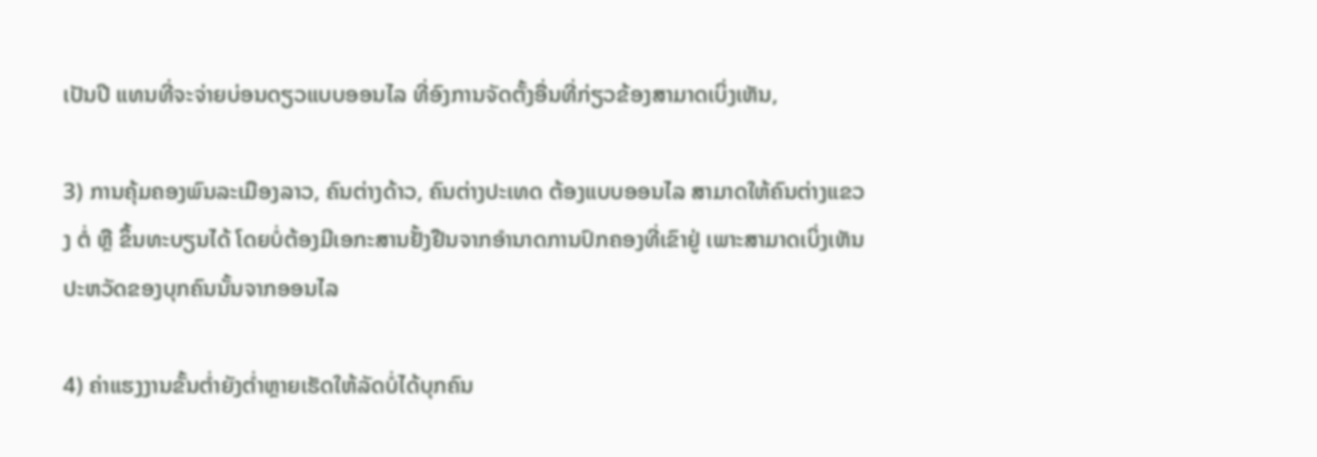ເປັນປີ ແທນທີ່ຈະຈ່າຍບ່ອນດຽວແບບອອນໄລ ທີ່ອົງການຈັດຕັ້ງອື່ນທີ່ກ່ຽວຂ້ອງສາມາດເບິ່ງເຫັນ,

3) ການຄຸ້ມຄອງພົນລະເມືອງລາວ, ຄົນຕ່າງດ້າວ, ຄົນຕ່າງປະເທດ ຕ້ອງແບບອອນໄລ ສາມາດໃຫ້ຄົນຕ່າງແຂວງ ຕໍ່ ຫຼື ຂຶ້ນທະບຽນໄດ້ ໂດຍບໍ່ຕ້ອງມີເອກະສານຢັ້ງຢືນຈາກອຳນາດການປົກຄອງທີ່ເຂົາຢູ່ ເພາະສາມາດເບິ່ງເຫັນປະຫວັດຂອງບຸກຄົນນັ້ນຈາກອອນໄລ

4) ຄ່າແຮງງານຂັ້ນຕ່ຳຍັງຕໍ່າຫຼາຍເຮັດໃຫ້ລັດບໍ່ໄດ້ບຸກຄົນ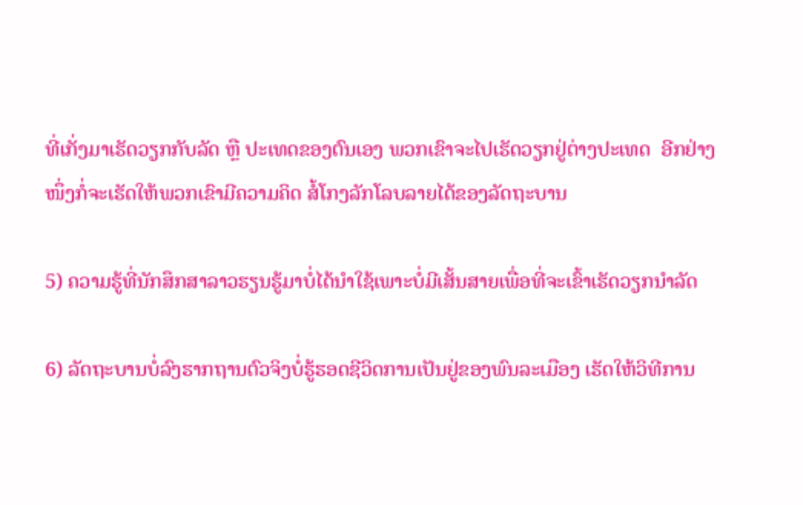ທີ່ເກັ່ງມາເຮັດວຽກກັບລັດ ຫຼື ປະເທດຂອງຕົນເອງ ພວກເຂົາຈະໄປເຮັດວຽກຢູ່ຕ່າງປະເທດ  ອີກຢ່າງໜຶ່ງກໍ່ຈະເຮັດໃຫ້ພວກເຂົາມີຄວາມຄິດ ສໍ້ໂກງລັກໂລບລາຍໄດ້ຂອງລັດຖະບານ

5) ຄວາມຮູ້ທີ່ນັກສຶກສາລາວຮຽນຮູ້ມາບໍ່ໄດ້ນຳໃຊ້ເພາະບໍ່ມີເສັ້ນສາຍເພື່ອທີ່ຈະເຂົ້າເຮັດວຽກນຳລັດ

6) ລັດຖະບານບໍ່ລົງຮາກຖານຕົວຈິງບໍ່ຮູ້ຮອດຊີວິດການເປັນຢູ່ຂອງພົນລະເມືອງ ເຮັດໃຫ້ວິທີການ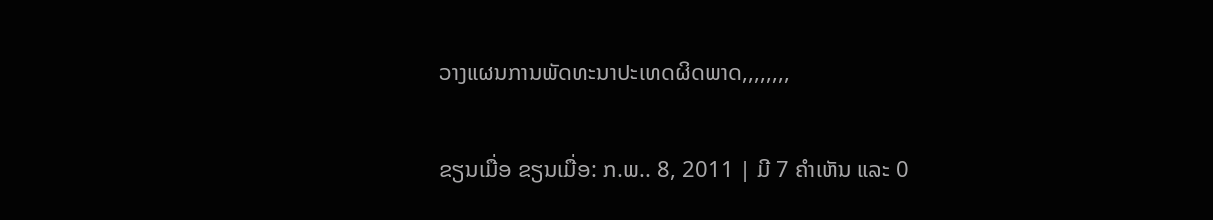ວາງແຜນການພັດທະນາປະເທດຜິດພາດ,,,,,,,,

ຂຽນເມື່ອ ຂຽນເມື່ອ: ກ.ພ.. 8, 2011 | ມີ 7 ຄຳເຫັນ ແລະ 0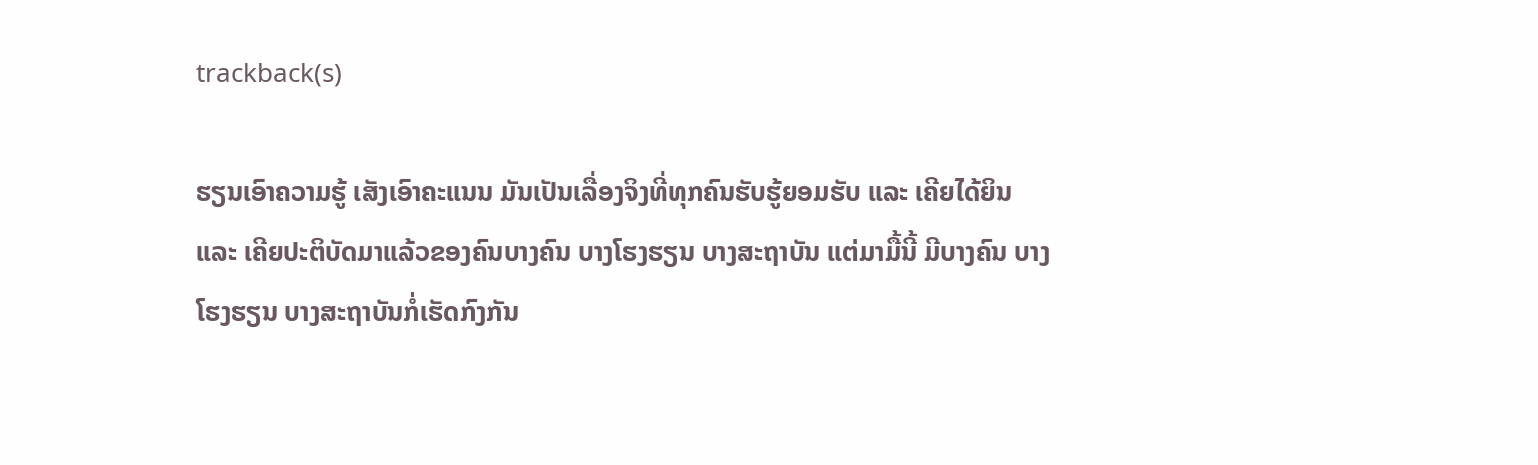trackback(s)

ຮຽນເອົາຄວາມຮູ້ ເສັງເອົາຄະແນນ ມັນເປັນເລື່ອງຈິງທີ່ທຸກຄົນຮັບຮູ້ຍອມຮັບ ແລະ ເຄີຍໄດ້ຍິນ ແລະ ເຄີຍປະຕິບັດມາແລ້ວຂອງຄົນບາງຄົນ ບາງໂຮງຮຽນ ບາງສະຖາບັນ ແຕ່ມາມື້ນີ້ ມີບາງຄົນ ບາງໂຮງຮຽນ ບາງສະຖາບັນກໍ່ເຮັດກົງກັນ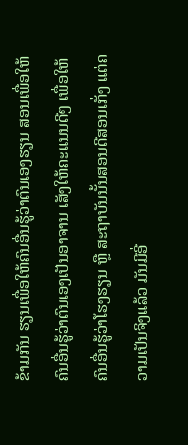ຂ້າມກັນ ຮຽນເພື່ອໃຫ້ຄົນອື່ນຮູ້ວ່າຕົນເອງຮຽນ ສອນເພື່ອໃຫ້ຄົນອື່ນຮູ້ວ່າຕົນເອງເປັນອາຈານ ເສັງໃຫ້ຄະແນນດີໆ ເພື່ອໃຫ້ຄົນອື່ນຮູ້ວ່າໂຮງຮຽນ ຫຼື ສະຖາບັນນັ້ນສອນດີສອນເກັ່ງ ແຕ່ຄວາມເປັນຈິງແລ້ວ ມັນມີອີ່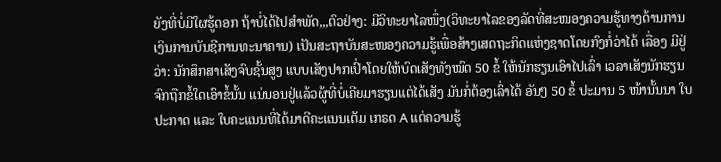ຍັງທີ່ບໍ່ມີໃຜຮູ້ດອກ ຖ້າບໍ່ໄດ້ໄປສຳພັດ,,,ຕົວຢ່າງ: ມີວິທະຍາໄລໜຶ່ງ(ວິທະຍາໄລຂອງລັດທີ່ສະໜອງຄວາມຮູ້ທາງດ້ານການເງິນການບັນຊີການທະນາຄານ) ເປັນສະຖາບັນສະໜອງຄວາມຮູ້ເພື່ອສ້າງເສດຖະກິດແຫ່ງຊາດໂດຍກົງກໍ່ວ່າໄດ້ ເລື່ອງ ມີຢູ່ວ່າ: ນັກສຶກສາເສັງຈົບຊັ້ນສູງ ແບບເສັງປາກເປົ່າໂດຍໃຫ້ບົດເສັງທັງໝົດ 50 ຂໍ້ ໃຫ້ນັກຮຽນເອົາໄປເລົ່າ ເວລາເສັງນັກຮຽນຈົກຖືກຂໍ້ໃດເອົາຂໍ້ນັ້ນ ແນ່ນອນຢູ່ແລ້ວຜູ້ທີ່ບໍ່ເຄີຍມາຮຽນແຕ່ໄດ້ເສັງ ມັນກໍ່ຕ້ອງເລົ່າໄດ້ ອັນໆ 50 ຂໍ້ ປະມານ 5 ໜ້ານັ້ນນາ ໃບປະກາດ ແລະ ໃບຄະແນນທີ່ໄດ້ມາດີຄະແນນເຕັມ ເກຣດ A ແຕ່ຄວາມຮູ້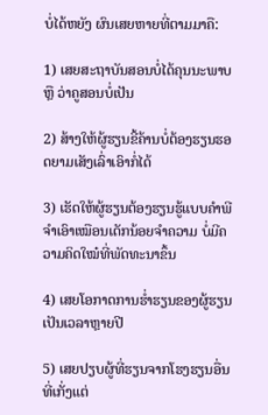ບໍ່ໄດ້ຫຍັງ ຜົນເສຍຫາຍທີ່ຕາມມາຄື:

1) ເສຍສະຖາບັນສອນບໍ່ໄດ້ຄຸນນະພາບ ຫຼື ວ່າຄູສອນບໍ່ເປັນ

2) ສ້າງໃຫ້ຜູ້ຮຽນຂີ້ຄ້ານບໍ່ຕ້ອງຮຽນຮອດຍາມເສັງເລົ່າເອົາກໍ່ໄດ້

3) ເຮັດໃຫ້ຜູ້ຮຽນຕ້ອງຮຽນຮູ້ແບບຄຳພີຈຳເອົາເໝືອນເດັກນ້ອຍຈຳຄວາມ ບໍ່ມີຄວາມຄິດໃໝ໋ທີ່ພັດທະນາຂຶ້ນ

4) ເສຍໂອກາດການຮ່ຳຮຽນຂອງຜູ້ຮຽນເປັນເວລາຫຼາຍປີ

5) ເສຍປຽບຜູ້ທີ່ຮຽນຈາກໂຮງຮຽນອື່ນທີ່ເກັ່ງແຕ່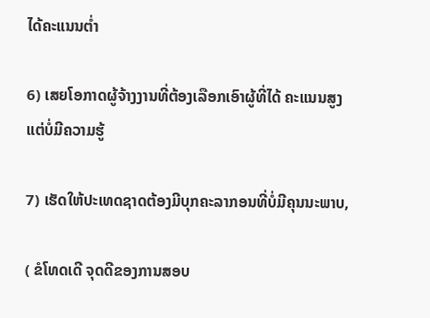ໄດ້ຄະແນນຕ່ຳ

6) ເສຍໂອກາດຜູ້ຈ້າງງານທີ່ຕ້ອງເລືອກເອົາຜູ້ທີ່ໄດ້ ຄະແນນສູງ ແຕ່ບໍ່ມີຄວາມຮູ້

7) ເຮັດໃຫ້ປະເທດຊາດຕ້ອງມີບຸກຄະລາກອນທີ່ບໍ່ມີຄຸນນະພາບ,

( ຂໍໂທດເດີ ຈຸດດີຂອງການສອບ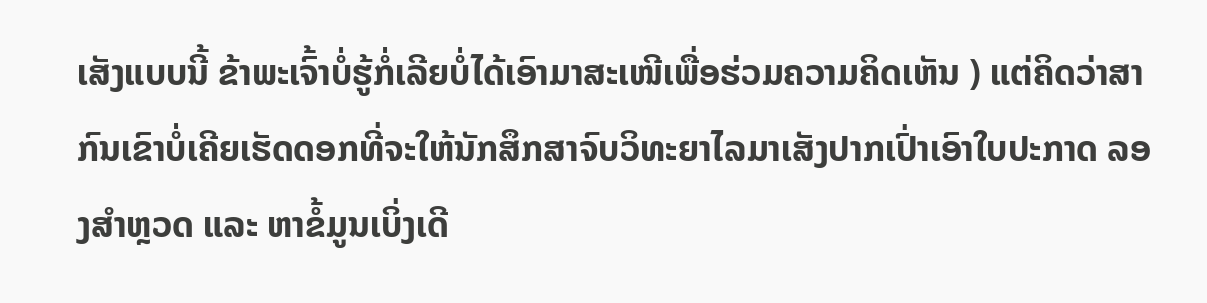ເສັງແບບນີ້ ຂ້າພະເຈົ້າບໍ່ຮູ້ກໍ່ເລີຍບໍ່ໄດ້ເອົາມາສະເໜີເພື່ອຮ່ວມຄວາມຄິດເຫັນ ) ແຕ່ຄິດວ່າສາກົນເຂົາບໍ່ເຄີຍເຮັດດອກທີ່ຈະໃຫ້ນັກສຶກສາຈົບວິທະຍາໄລມາເສັງປາກເປົ່າເອົາໃບປະກາດ ລອງສຳຫຼວດ ແລະ ຫາຂໍ້ມູນເບິ່ງເດີ